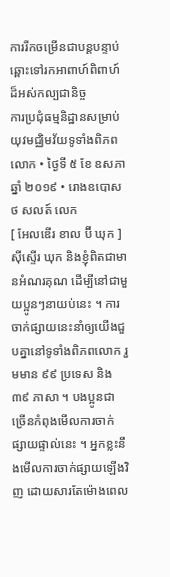ការរីកចម្រើនជាបន្ដបន្ទាប់ឆ្ពោះទៅរកអាពាហ៍ពិពាហ៍ដ៏អស់កល្បជានិច្ច
ការប្រជុំធម្មនិដ្ឋានសម្រាប់យុវមជ្ឈិមវ័យទូទាំងពិភពលោក • ថ្ងៃទី ៥ ខែ ឧសភា ឆ្នាំ ២០១៩ • រោងឧបោសថ សលត៍ លេក
[ អែលឌើរ ខាល ប៊ី ឃុក ]
ស៊ីស្ទើរ ឃុក និងខ្ញុំពិតជាមានអំណរគុណ ដើម្បីនៅជាមួយប្អូនៗនាយប់នេះ ។ ការចាក់ផ្សាយនេះនាំឲ្យយើងជួបគ្នានៅទូទាំងពិភពលោក រួមមាន ៩៩ ប្រទេស និង ៣៩ ភាសា ។ បងប្អូនជាច្រើនកំពុងមើលការចាក់ផ្សាយផ្ទាល់នេះ ។ អ្នកខ្លះនឹងមើលការចាក់ផ្សាយឡើងវិញ ដោយសារតែម៉ោងពេល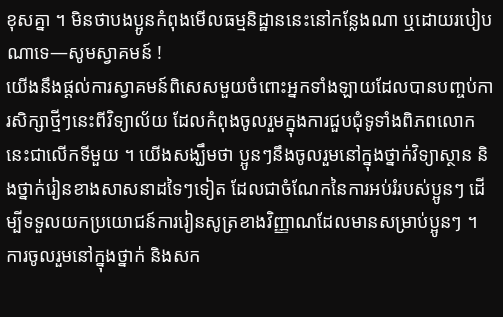ខុសគ្នា ។ មិនថាបងប្អូនកំពុងមើលធម្មនិដ្ឋាននេះនៅកន្លែងណា ឬដោយរបៀបណាទេ—សូមស្វាគមន៍ !
យើងនឹងផ្ដល់ការស្វាគមន៍ពិសេសមួយចំពោះអ្នកទាំងឡាយដែលបានបញ្ចប់ការសិក្សាថ្មីៗនេះពីវិទ្យាល័យ ដែលកំពុងចូលរួមក្នុងការជួបជុំទូទាំងពិភពលោកនេះជាលើកទីមួយ ។ យើងសង្ឃឹមថា ប្អូនៗនឹងចូលរួមនៅក្នុងថ្នាក់វិទ្យាស្ថាន និងថ្នាក់រៀនខាងសាសនាដទៃៗទៀត ដែលជាចំណែកនៃការអប់រំរបស់ប្អូនៗ ដើម្បីទទួលយកប្រយោជន៍ការរៀនសូត្រខាងវិញ្ញាណដែលមានសម្រាប់ប្អូនៗ ។ ការចូលរួមនៅក្នុងថ្នាក់ និងសក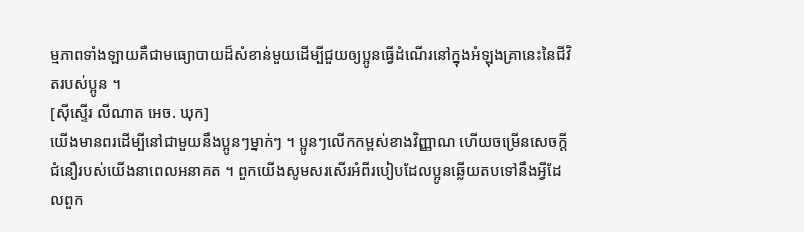ម្មភាពទាំងឡាយគឺជាមធ្យោបាយដ៏សំខាន់មួយដើម្បីជួយឲ្យប្អូនធ្វើដំណើរនៅក្នុងអំឡុងគ្រានេះនៃជីវិតរបស់ប្អូន ។
[ស៊ីស្ទើរ លីណាត អេច. ឃុក]
យើងមានពរដើម្បីនៅជាមួយនឹងប្អូនៗម្នាក់ៗ ។ ប្អូនៗលើកកម្ពស់ខាងវិញ្ញាណ ហើយចម្រើនសេចក្ដីជំនឿរបស់យើងនាពេលអនាគត ។ ពួកយើងសូមសរសើរអំពីរបៀបដែលប្អូនឆ្លើយតបទៅនឹងអ្វីដែលពួក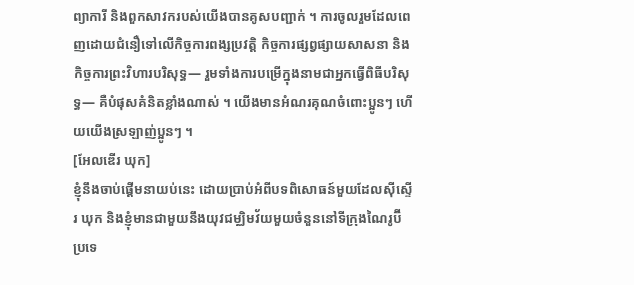ព្យាការី និងពួកសាវករបស់យើងបានគូសបញ្ជាក់ ។ ការចូលរួមដែលពេញដោយជំនឿទៅលើកិច្ចការពង្សប្រវត្តិ កិច្ចការផ្សព្វផ្សាយសាសនា និងកិច្ចការព្រះវិហារបរិសុទ្ធ— រួមទាំងការបម្រើក្នុងនាមជាអ្នកធ្វើពិធីបរិសុទ្ធ— គឺបំផុសគំនិតខ្លាំងណាស់ ។ យើងមានអំណរគុណចំពោះប្អូនៗ ហើយយើងស្រឡាញ់ប្អូនៗ ។
[អែលឌើរ ឃុក]
ខ្ញុំនឹងចាប់ផ្ដើមនាយប់នេះ ដោយប្រាប់អំពីបទពិសោធន៍មួយដែលស៊ីស្ទើរ ឃុក និងខ្ញុំមានជាមួយនឹងយុវជម្ឈិមវ័យមួយចំនួននៅទីក្រុងណៃរូប៊ី ប្រទេ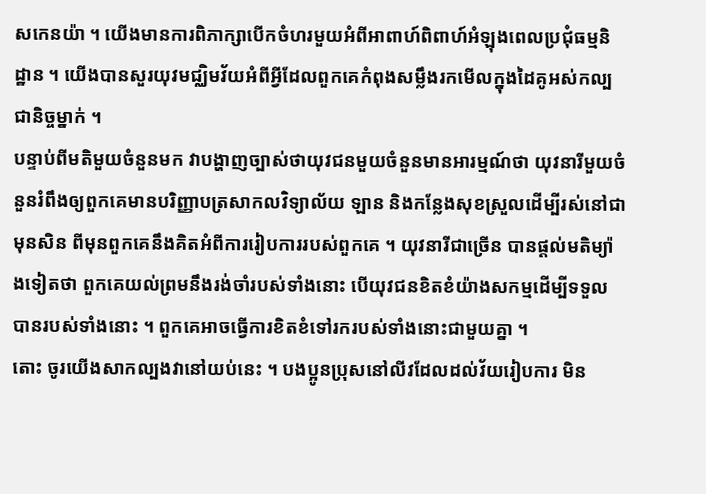សកេនយ៉ា ។ យើងមានការពិភាក្សាបើកចំហរមួយអំពីអាពាហ៍ពិពាហ៍អំឡុងពេលប្រជុំធម្មនិដ្ឋាន ។ យើងបានសួរយុវមជ្ឈិមវ័យអំពីអ្វីដែលពួកគេកំពុងសម្លឹងរកមើលក្នុងដៃគូអស់កល្បជានិច្ចម្នាក់ ។
បន្ទាប់ពីមតិមួយចំនួនមក វាបង្ហាញច្បាស់ថាយុវជនមួយចំនួនមានអារម្មណ៍ថា យុវនារីមួយចំនួនរំពឹងឲ្យពួកគេមានបរិញ្ញាបត្រសាកលវិទ្យាល័យ ឡាន និងកន្លែងសុខស្រួលដើម្បីរស់នៅជាមុនសិន ពីមុនពួកគេនឹងគិតអំពីការរៀបការរបស់ពួកគេ ។ យុវនារីជាច្រើន បានផ្ដល់មតិម្យ៉ាងទៀតថា ពួកគេយល់ព្រមនឹងរង់ចាំរបស់ទាំងនោះ បើយុវជនខិតខំយ៉ាងសកម្មដើម្បីទទួលបានរបស់ទាំងនោះ ។ ពួកគេអាចធ្វើការខិតខំទៅរករបស់ទាំងនោះជាមួយគ្នា ។
តោះ ចូរយើងសាកល្បងវានៅយប់នេះ ។ បងប្អូនប្រុសនៅលីវដែលដល់វ័យរៀបការ មិន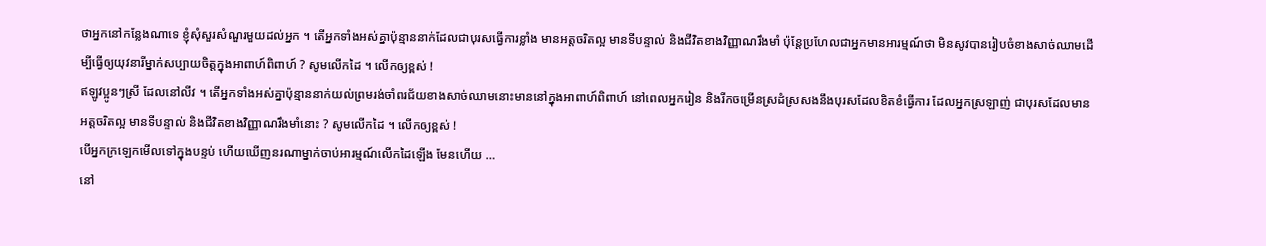ថាអ្នកនៅកន្លែងណាទេ ខ្ញុំសុំសួរសំណួរមួយដល់អ្នក ។ តើអ្នកទាំងអស់គ្នាប៉ុន្មាននាក់ដែលជាបុរសធ្វើការខ្លាំង មានអត្តចរិតល្អ មានទីបន្ទាល់ និងជីវិតខាងវិញ្ញាណរឹងមាំ ប៉ុន្តែប្រហែលជាអ្នកមានអារម្មណ៍ថា មិនសូវបានរៀបចំខាងសាច់ឈាមដើម្បីធ្វើឲ្យយុវនារីម្នាក់សប្បាយចិត្តក្នុងអាពាហ៍ពិពាហ៍ ? សូមលើកដៃ ។ លើកឲ្យខ្ពស់ !
ឥឡូវប្អូនៗស្រី ដែលនៅលីវ ។ តើអ្នកទាំងអស់គ្នាប៉ុន្មាននាក់យល់ព្រមរង់ចាំពរជ័យខាងសាច់ឈាមនោះមាននៅក្នុងអាពាហ៍ពិពាហ៍ នៅពេលអ្នករៀន និងរីកចម្រើនស្រដំស្រសងនឹងបុរសដែលខិតខំធ្វើការ ដែលអ្នកស្រឡាញ់ ជាបុរសដែលមានអត្តចរិតល្អ មានទីបន្ទាល់ និងជីវិតខាងវិញ្ញាណរឹងមាំនោះ ? សូមលើកដៃ ។ លើកឲ្យខ្ពស់ !
បើអ្នកក្រឡេកមើលទៅក្នុងបន្ទប់ ហើយឃើញនរណាម្នាក់ចាប់អារម្មណ៍លើកដៃឡើង មែនហើយ …
នៅ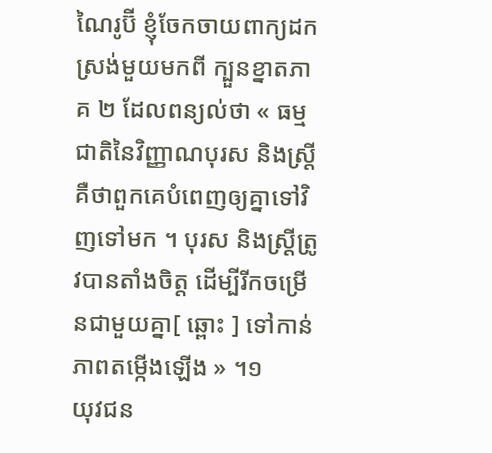ណៃរូប៊ី ខ្ញុំចែកចាយពាក្យដកស្រង់មួយមកពី ក្បួនខ្នាតភាគ ២ ដែលពន្យល់ថា « ធម្មជាតិនៃវិញ្ញាណបុរស និងស្រ្តី គឺថាពួកគេបំពេញឲ្យគ្នាទៅវិញទៅមក ។ បុរស និងស្រ្តីត្រូវបានតាំងចិត្ត ដើម្បីរីកចម្រើនជាមួយគ្នា[ ឆ្ពោះ ] ទៅកាន់ភាពតម្កើងឡើង » ។១
យុវជន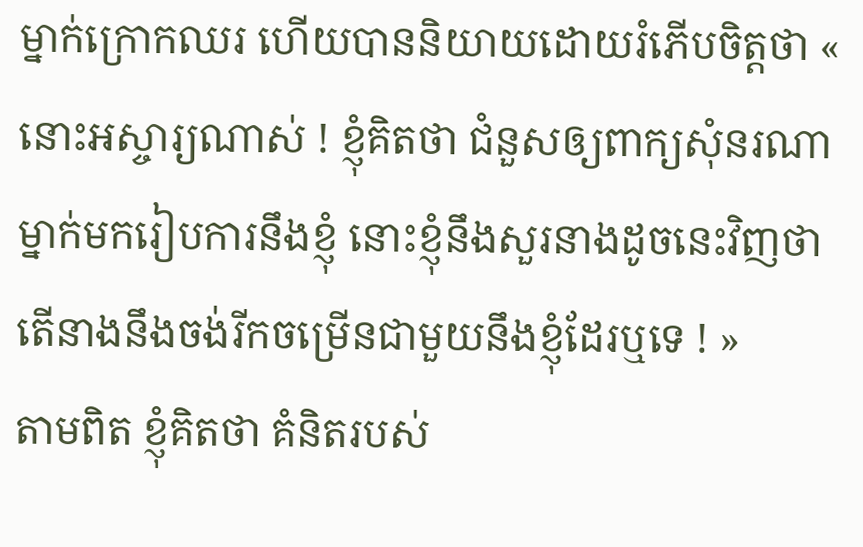ម្នាក់ក្រោកឈរ ហើយបាននិយាយដោយរំភើបចិត្តថា « នោះអស្ចារ្យណាស់ ! ខ្ញុំគិតថា ជំនួសឲ្យពាក្យសុំនរណាម្នាក់មករៀបការនឹងខ្ញុំ នោះខ្ញុំនឹងសួរនាងដូចនេះវិញថា តើនាងនឹងចង់រីកចម្រើនជាមួយនឹងខ្ញុំដែរឬទេ ! »
តាមពិត ខ្ញុំគិតថា គំនិតរបស់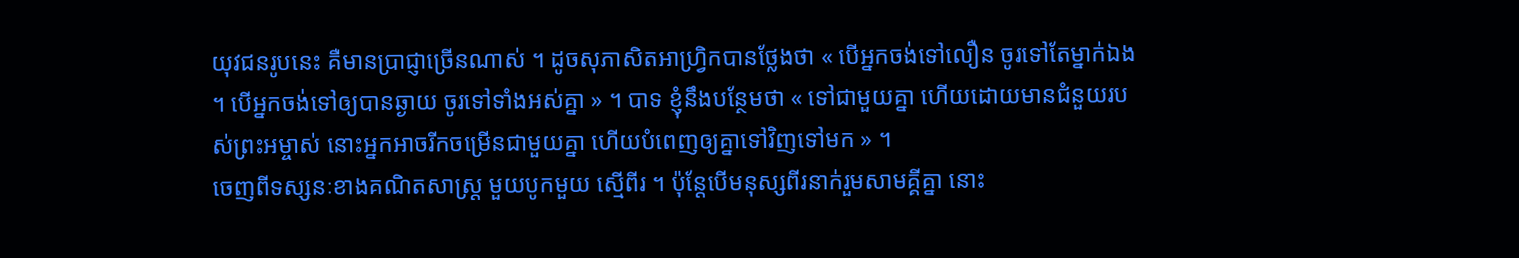យុវជនរូបនេះ គឺមានប្រាជ្ញាច្រើនណាស់ ។ ដូចសុភាសិតអាហ្វ្រិកបានថ្លែងថា « បើអ្នកចង់ទៅលឿន ចូរទៅតែម្នាក់ឯង ។ បើអ្នកចង់ទៅឲ្យបានឆ្ងាយ ចូរទៅទាំងអស់គ្នា » ។ បាទ ខ្ញុំនឹងបន្ថែមថា « ទៅជាមួយគ្នា ហើយដោយមានជំនួយរបស់ព្រះអម្ចាស់ នោះអ្នកអាចរីកចម្រើនជាមួយគ្នា ហើយបំពេញឲ្យគ្នាទៅវិញទៅមក » ។
ចេញពីទស្សនៈខាងគណិតសាស្ត្រ មួយបូកមួយ ស្មើពីរ ។ ប៉ុន្តែបើមនុស្សពីរនាក់រួមសាមគ្គីគ្នា នោះ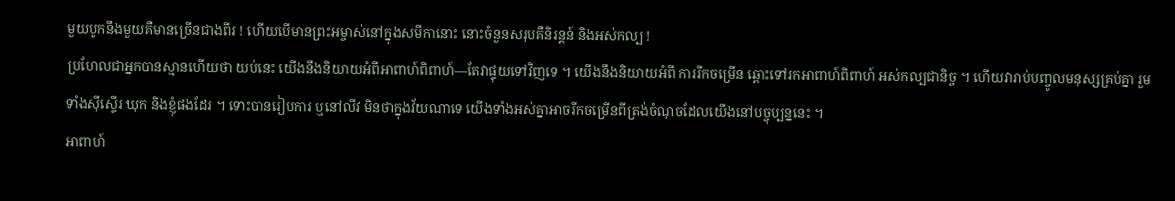មួយបូកនឹងមួយគឺមានច្រើនជាងពីរ ! ហើយបើមានព្រះអម្ចាស់នៅក្នុងសមីកានោះ នោះចំនួនសរុបគឺនិរន្ដន៍ និងអស់កល្ប !
ប្រហែលជាអ្នកបានស្មានហើយថា យប់នេះ យើងនឹងនិយាយអំពីអាពាហ៍ពិពាហ៍—តែវាផ្ទុយទៅវិញទេ ។ យើងនឹងនិយាយអំពី ការរីកចម្រើន ឆ្ពោះទៅរកអាពាហ៍ពិពាហ៍ អស់កល្បជានិច្ច ។ ហើយវារាប់បញ្ចូលមនុស្សគ្រប់គ្នា រួមទាំងស៊ីស្ទើរ ឃុក និងខ្ញុំផងដែរ ។ ទោះបានរៀបការ ឬនៅលីវ មិនថាក្នុងវ័យណាទេ យើងទាំងអស់គ្នាអាចរីកចម្រើនពីត្រង់ចំណុចដែលយើងនៅបច្ចុប្បន្ននេះ ។
អាពាហ៍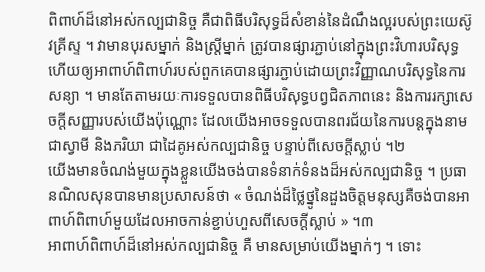ពិពាហ៍ដ៏នៅអស់កល្បជានិច្ច គឺជាពិធីបរិសុទ្ធដ៏សំខាន់នៃដំណឹងល្អរបស់ព្រះយេស៊ូវគ្រីស្ទ ។ វាមានបុរសម្នាក់ និងស្ត្រីម្នាក់ ត្រូវបានផ្សារភ្ជាប់នៅក្នុងព្រះវិហារបរិសុទ្ធ ហើយឲ្យអាពាហ៍ពិពាហ៍របស់ពួកគេបានផ្សារភ្ជាប់ដោយព្រះវិញ្ញាណបរិសុទ្ធនៃការសន្យា ។ មានតែតាមរយៈការទទួលបានពិធីបរិសុទ្ធបព្វជិតភាពនេះ និងការរក្សាសេចក្ដីសញ្ញារបស់យើងប៉ុណ្ណោះ ដែលយើងអាចទទួលបានពរជ័យនៃការបន្ដក្នុងនាមជាស្វាមី និងភរិយា ជាដៃគូអស់កល្បជានិច្ច បន្ទាប់ពីសេចក្ដីស្លាប់ ។២
យើងមានចំណង់មួយក្នុងខ្លួនយើងចង់បានទំនាក់ទំនងដ៏អស់កល្បជានិច្ច ។ ប្រធានណិលសុនបានមានប្រសាសន៍ថា « ចំណង់ដ៏ថ្លៃថ្នូនៃដួងចិត្តមនុស្សគឺចង់បានអាពាហ៍ពិពាហ៍មួយដែលអាចកាន់ខ្ជាប់ហួសពីសេចក្ដីស្លាប់ » ។៣
អាពាហ៍ពិពាហ៍ដ៏នៅអស់កល្បជានិច្ច គឺ មានសម្រាប់យើងម្នាក់ៗ ។ ទោះ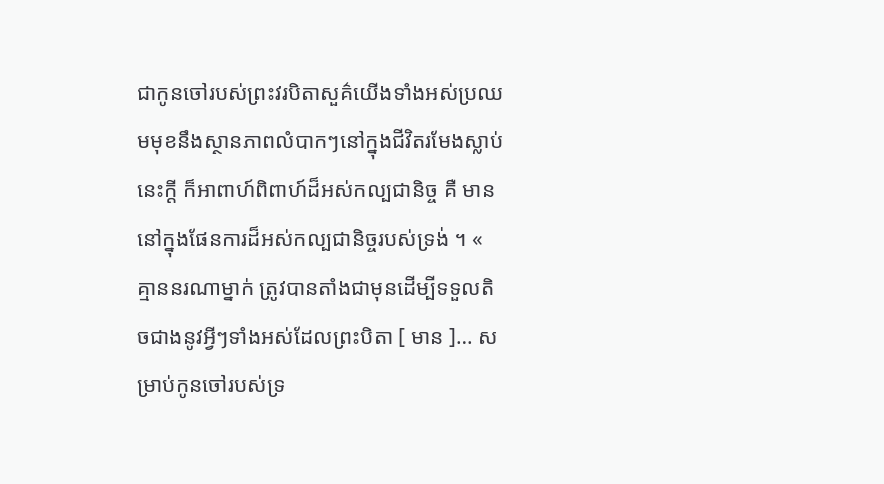ជាកូនចៅរបស់ព្រះវរបិតាសួគ៌យើងទាំងអស់ប្រឈមមុខនឹងស្ថានភាពលំបាកៗនៅក្នុងជីវិតរមែងស្លាប់នេះក្ដី ក៏អាពាហ៍ពិពាហ៍ដ៏អស់កល្បជានិច្ច គឺ មាននៅក្នុងផែនការដ៏អស់កល្បជានិច្ចរបស់ទ្រង់ ។ « គ្មាននរណាម្នាក់ ត្រូវបានតាំងជាមុនដើម្បីទទួលតិចជាងនូវអ្វីៗទាំងអស់ដែលព្រះបិតា [ មាន ]… សម្រាប់កូនចៅរបស់ទ្រ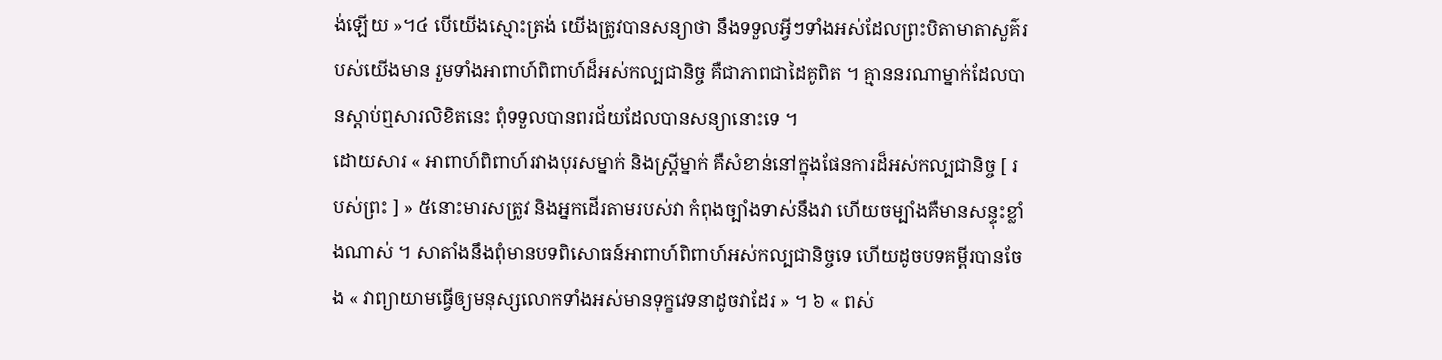ង់ឡើយ »។៤ បើយើងស្មោះត្រង់ យើងត្រូវបានសន្យាថា នឹងទទួលអ្វីៗទាំងអស់ដែលព្រះបិតាមាតាសួគ៌របស់យើងមាន រួមទាំងអាពាហ៍ពិពាហ៍ដ៏អស់កល្បជានិច្ច គឺជាភាពជាដៃគូពិត ។ គ្មាននរណាម្នាក់ដែលបានស្ដាប់ឮសារលិខិតនេះ ពុំទទួលបានពរជ័យដែលបានសន្យានោះទេ ។
ដោយសារ « អាពាហ៍ពិពាហ៍រវាងបុរសម្នាក់ និងស្ត្រីម្នាក់ គឺសំខាន់នៅក្នុងផែនការដ៏អស់កល្បជានិច្ច [ របស់ព្រះ ] » ៥នោះមារសត្រូវ និងអ្នកដើរតាមរបស់វា កំពុងច្បាំងទាស់នឹងវា ហើយចម្បាំងគឺមានសន្ទុះខ្លាំងណាស់ ។ សាតាំងនឹងពុំមានបទពិសោធន៍អាពាហ៍ពិពាហ៍អស់កល្បជានិច្ចទេ ហើយដូចបទគម្ពីរបានចែង « វាព្យាយាមធ្វើឲ្យមនុស្សលោកទាំងអស់មានទុក្ខវេទនាដូចវាដែរ » ។ ៦ « ពស់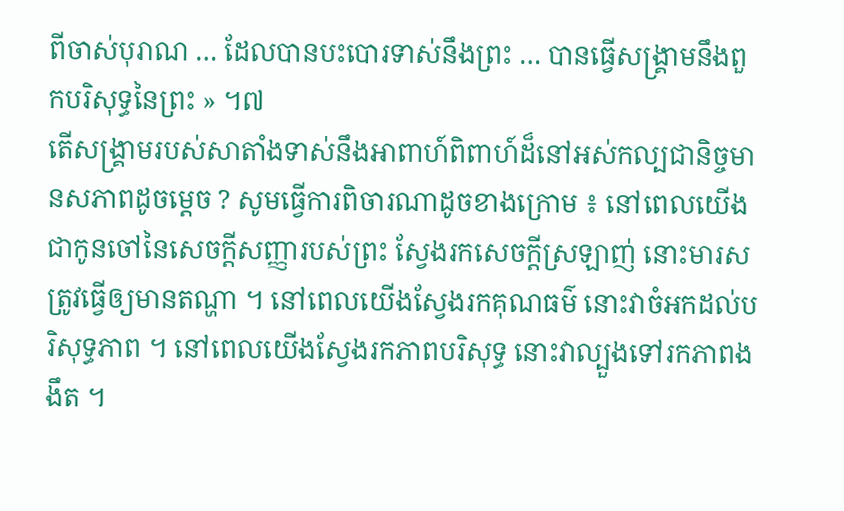ពីចាស់បុរាណ … ដែលបានបះបោរទាស់នឹងព្រះ … បានធ្វើសង្គ្រាមនឹងពួកបរិសុទ្ធនៃព្រះ » ។៧
តើសង្គ្រាមរបស់សាតាំងទាស់នឹងអាពាហ៍ពិពាហ៍ដ៏នៅអស់កល្បជានិច្ចមានសភាពដូចម្ដេច ? សូមធ្វើការពិចារណាដូចខាងក្រោម ៖ នៅពេលយើង ជាកូនចៅនៃសេចក្ដីសញ្ញារបស់ព្រះ ស្វែងរកសេចក្ដីស្រឡាញ់ នោះមារសត្រូវធ្វើឲ្យមានតណ្ហា ។ នៅពេលយើងស្វែងរកគុណធម៌ នោះវាចំអកដល់បរិសុទ្ធភាព ។ នៅពេលយើងស្វែងរកភាពបរិសុទ្ធ នោះវាល្បួងទៅរកភាពងងឹត ។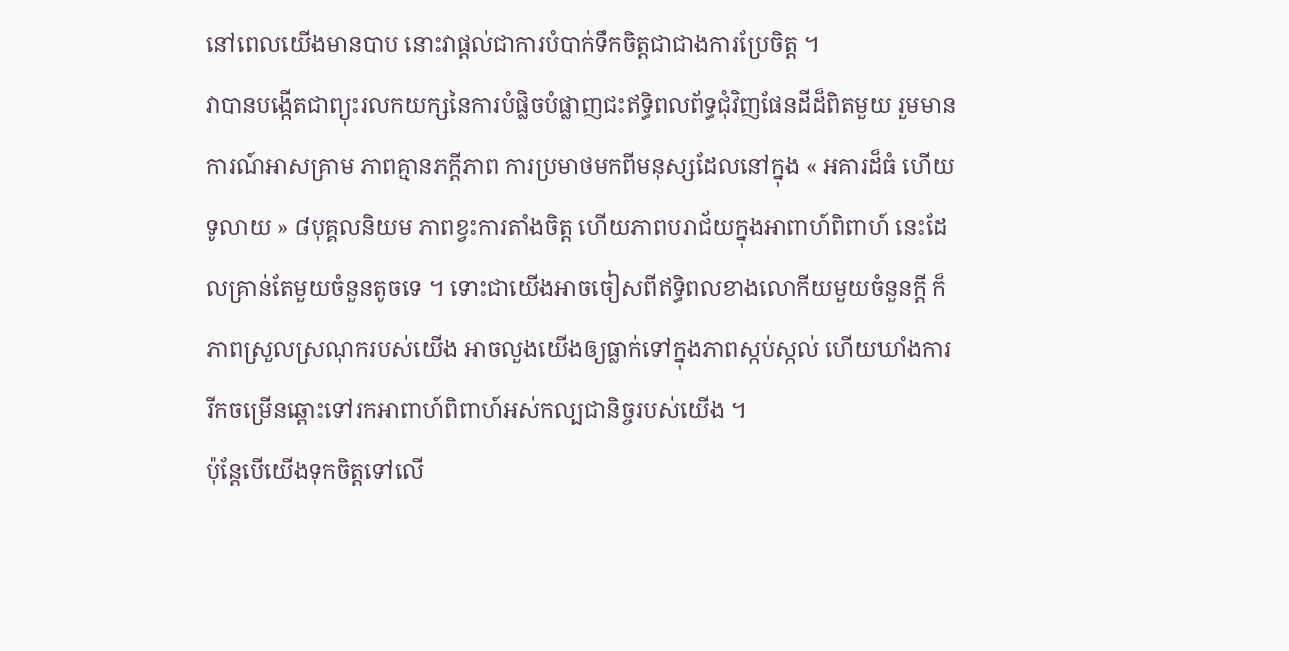នៅពេលយើងមានបាប នោះវាផ្ដល់ជាការបំបាក់ទឹកចិត្តជាជាងការប្រែចិត្ត ។
វាបានបង្កើតជាព្យុះរលកយក្សនៃការបំផ្លិចបំផ្លាញជះឥទ្ធិពលព័ទ្ធជុំវិញផែនដីដ៏ពិតមួយ រួមមាន ការណ៍អាសគ្រាម ភាពគ្មានភក្ដីភាព ការប្រមាថមកពីមនុស្សដែលនៅក្នុង « អគារដ៏ធំ ហើយទូលាយ » ៨បុគ្គលនិយម ភាពខ្វះការតាំងចិត្ត ហើយភាពបរាជ័យក្នុងអាពាហ៍ពិពាហ៍ នេះដែលគ្រាន់តែមួយចំនួនតូចទេ ។ ទោះជាយើងអាចចៀសពីឥទ្ធិពលខាងលោកីយមួយចំនួនក្ដី ក៏ភាពស្រួលស្រណុករបស់យើង អាចលួងយើងឲ្យធ្លាក់ទៅក្នុងភាពស្កប់ស្កល់ ហើយឃាំងការរីកចម្រើនឆ្ពោះទៅរកអាពាហ៍ពិពាហ៍អស់កល្បជានិច្ចរបស់យើង ។
ប៉ុន្តែបើយើងទុកចិត្តទៅលើ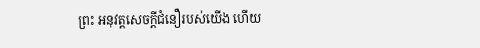ព្រះ អនុវត្តសេចក្ដីជំនឿរបស់យើង ហើយ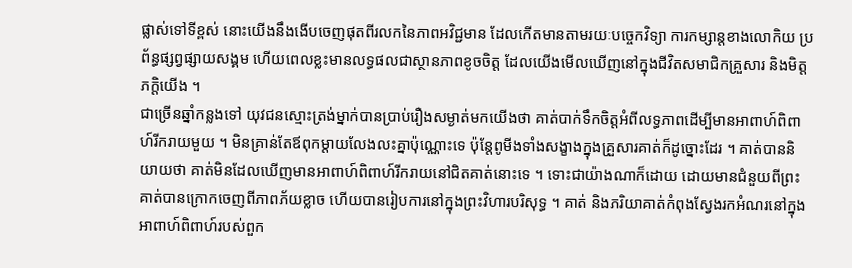ផ្លាស់ទៅទីខ្ពស់ នោះយើងនឹងងើបចេញផុតពីរលកនៃភាពអវិជ្ជមាន ដែលកើតមានតាមរយៈបច្ចេកវិទ្យា ការកម្សាន្ដខាងលោកិយ ប្រព័ន្ធផ្សព្វផ្សាយសង្គម ហើយពេលខ្លះមានលទ្ធផលជាស្ថានភាពខូចចិត្ត ដែលយើងមើលឃើញនៅក្នុងជីវិតសមាជិកគ្រួសារ និងមិត្តភក្ដិយើង ។
ជាច្រើនឆ្នាំកន្លងទៅ យុវជនស្មោះត្រង់ម្នាក់បានប្រាប់រឿងសម្ងាត់មកយើងថា គាត់បាក់ទឹកចិត្តអំពីលទ្ធភាពដើម្បីមានអាពាហ៍ពិពាហ៍រីករាយមួយ ។ មិនគ្រាន់តែឪពុកម្ដាយលែងលះគ្នាប៉ុណ្ណោះទេ ប៉ុន្តែពូមីងទាំងសង្ខាងក្នុងគ្រួសារគាត់ក៏ដូច្នោះដែរ ។ គាត់បាននិយាយថា គាត់មិនដែលឃើញមានអាពាហ៍ពិពាហ៍រីករាយនៅជិតគាត់នោះទេ ។ ទោះជាយ៉ាងណាក៏ដោយ ដោយមានជំនួយពីព្រះ គាត់បានក្រោកចេញពីភាពភ័យខ្លាច ហើយបានរៀបការនៅក្នុងព្រះវិហារបរិសុទ្ធ ។ គាត់ និងភរិយាគាត់កំពុងស្វែងរកអំណរនៅក្នុងអាពាហ៍ពិពាហ៍របស់ពួក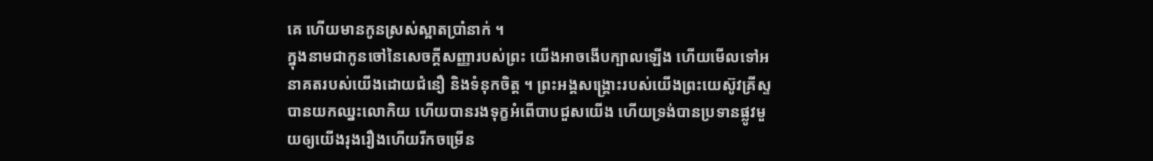គេ ហើយមានកូនស្រស់ស្អាតប្រាំនាក់ ។
ក្នុងនាមជាកូនចៅនៃសេចក្ដីសញ្ញារបស់ព្រះ យើងអាចងើបក្បាលឡើង ហើយមើលទៅអនាគតរបស់យើងដោយជំនឿ និងទំនុកចិត្ត ។ ព្រះអង្គសង្គ្រោះរបស់យើងព្រះយេស៊ូវគ្រីស្ទ បានយកឈ្នះលោកិយ ហើយបានរងទុក្ខអំពើបាបជួសយើង ហើយទ្រង់បានប្រទានផ្លូវមួយឲ្យយើងរុងរឿងហើយរីកចម្រើន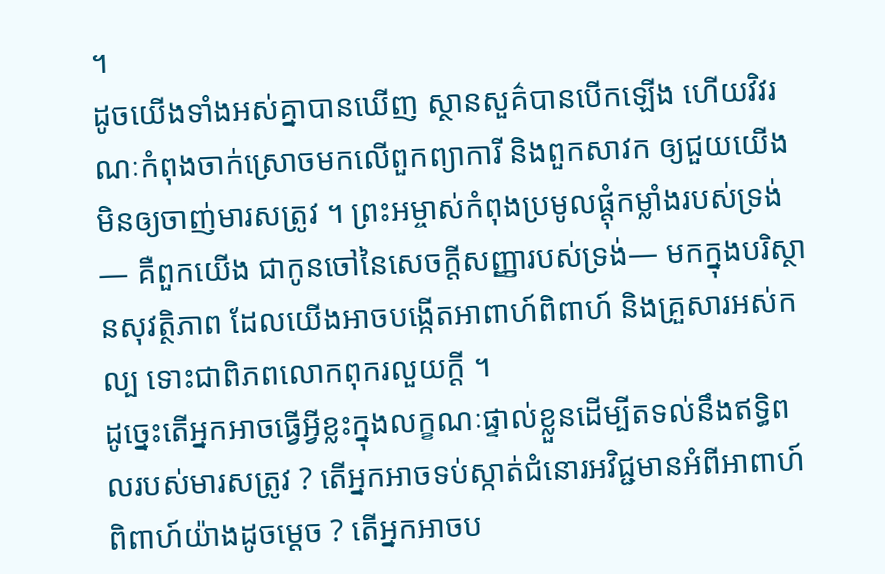។
ដូចយើងទាំងអស់គ្នាបានឃើញ ស្ថានសួគ៌បានបើកឡើង ហើយវិវរណៈកំពុងចាក់ស្រោចមកលើពួកព្យាការី និងពួកសាវក ឲ្យជួយយើងមិនឲ្យចាញ់មារសត្រូវ ។ ព្រះអម្ចាស់កំពុងប្រមូលផ្ដុំកម្លាំងរបស់ទ្រង់— គឺពួកយើង ជាកូនចៅនៃសេចក្ដីសញ្ញារបស់ទ្រង់— មកក្នុងបរិស្ថានសុវត្ថិភាព ដែលយើងអាចបង្កើតអាពាហ៍ពិពាហ៍ និងគ្រួសារអស់កល្ប ទោះជាពិភពលោកពុករលួយក្ដី ។
ដូច្នេះតើអ្នកអាចធ្វើអ្វីខ្លះក្នុងលក្ខណៈផ្ទាល់ខ្លួនដើម្បីតទល់នឹងឥទ្ធិពលរបស់មារសត្រូវ ? តើអ្នកអាចទប់ស្កាត់ជំនោរអវិជ្ជមានអំពីអាពាហ៍ពិពាហ៍យ៉ាងដូចម្ដេច ? តើអ្នកអាចប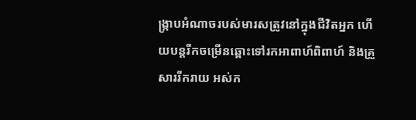ង្ក្រាបអំណាចរបស់មារសត្រូវនៅក្នុងជីវិតអ្នក ហើយបន្ដរីកចម្រើនឆ្ពោះទៅរកអាពាហ៍ពិពាហ៍ និងគ្រួសាររីករាយ អស់ក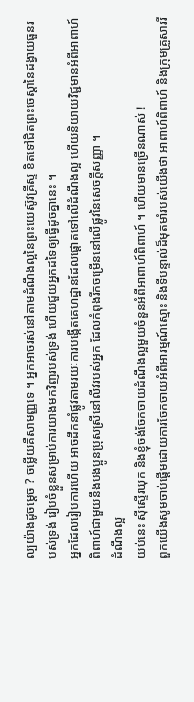ល្បយ៉ាងដូចម្ដេច ? ចម្លើយគឺសាមញ្ញទេ ។ អ្នកអាចរស់នៅតាមដំណឹងល្អនៃព្រះយេស៊ូវគ្រីស្ទ ខិតទៅជិតព្រះចេស្ដានៃដង្វាយធួនរបស់ទ្រង់ រៀបចំខ្លួនសម្រាប់ការយាងមកវិញរបស់ទ្រង់ ហើយជួយអ្នកដទៃឲ្យធ្វើដូចគ្នានេះ ។
អ្នកដែលរៀបការហើយ អាចដឹកនាំផ្លូវតាមរយៈការបង្កើតគេហដ្ឋានដែលផ្ដោតទៅលើដំណឹងល្អ ហើយនិយាយវិជ្ជមានអំពីអាពាហ៍ពិពាហ៍ជាមួយនឹងបងប្អូនប្រុសស្រីនៅលីវរបស់អ្នក ដែលកំពុងរីកចម្រើននៅលើផ្លូវនៃសេចក្ដីសញ្ញា ។
ដំណឹងល្អ
យប់នេះ ស៊ីស្ទើរឃុក និងខ្ញុំចង់ចែកចាយដំណឹងល្អមួយចំនួនអំពីអាពាហ៍ពិពាហ៍ ។ ហើយមានច្រើនណាស់ !
ពួកយើងសូមចាប់ផ្ដើមដោយការចែកចាយអំពីអារម្មណ៍ស្មោះ និងទីបន្ទាល់ដ៏មុតមាំរបស់យើងថា អាពាហ៍ពិពាហ៍ និងក្រុមគ្រួសាររី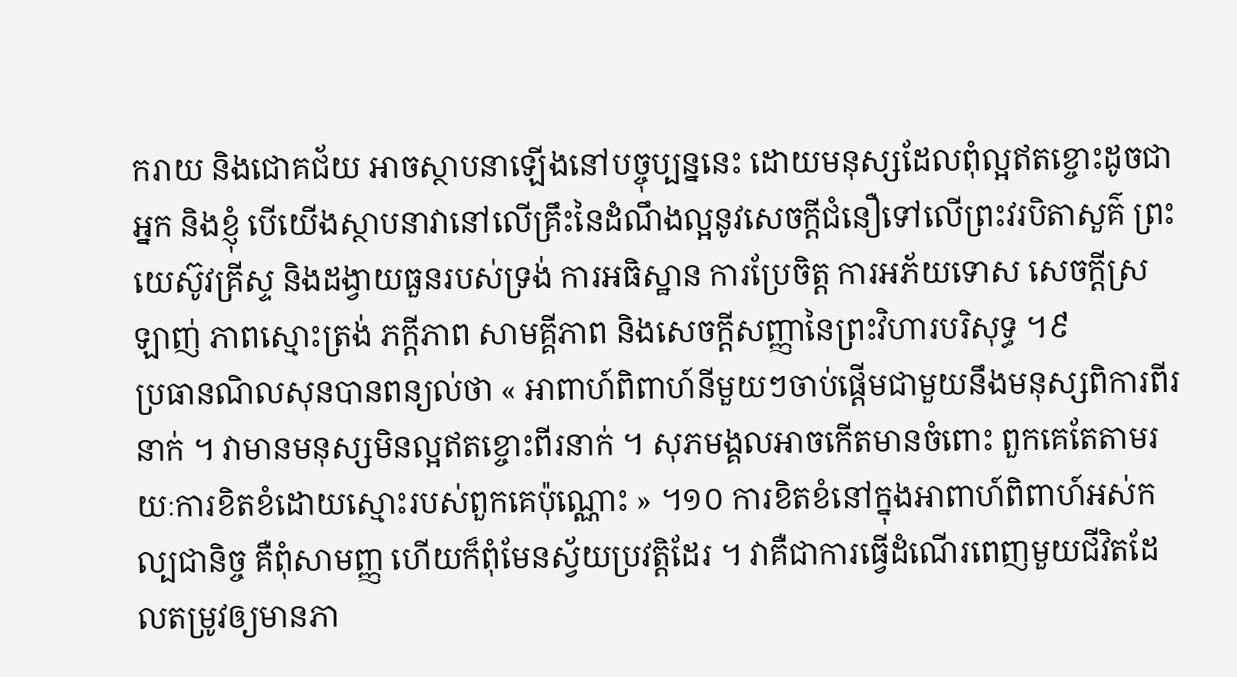ករាយ និងជោគជ័យ អាចស្ថាបនាឡើងនៅបច្ចុប្បន្ននេះ ដោយមនុស្សដែលពុំល្អឥតខ្ចោះដូចជាអ្នក និងខ្ញុំ បើយើងស្ថាបនាវានៅលើគ្រឹះនៃដំណឹងល្អនូវសេចក្ដីជំនឿទៅលើព្រះវរបិតាសួគ៌ ព្រះយេស៊ូវគ្រីស្ទ និងដង្វាយធួនរបស់ទ្រង់ ការអធិស្ឋាន ការប្រែចិត្ត ការអភ័យទោស សេចក្ដីស្រឡាញ់ ភាពស្មោះត្រង់ ភក្ដីភាព សាមគ្គីភាព និងសេចក្ដីសញ្ញានៃព្រះវិហារបរិសុទ្ធ ។៩
ប្រធានណិលសុនបានពន្យល់ថា « អាពាហ៍ពិពាហ៍នីមួយៗចាប់ផ្ដើមជាមួយនឹងមនុស្សពិការពីរនាក់ ។ វាមានមនុស្សមិនល្អឥតខ្ចោះពីរនាក់ ។ សុភមង្គលអាចកើតមានចំពោះ ពួកគេតែតាមរយៈការខិតខំដោយស្មោះរបស់ពួកគេប៉ុណ្ណោះ » ។១០ ការខិតខំនៅក្នុងអាពាហ៍ពិពាហ៍អស់កល្បជានិច្ច គឺពុំសាមញ្ញ ហើយក៏ពុំមែនស្វ័យប្រវត្តិដែរ ។ វាគឺជាការធ្វើដំណើរពេញមួយជីវិតដែលតម្រូវឲ្យមានភា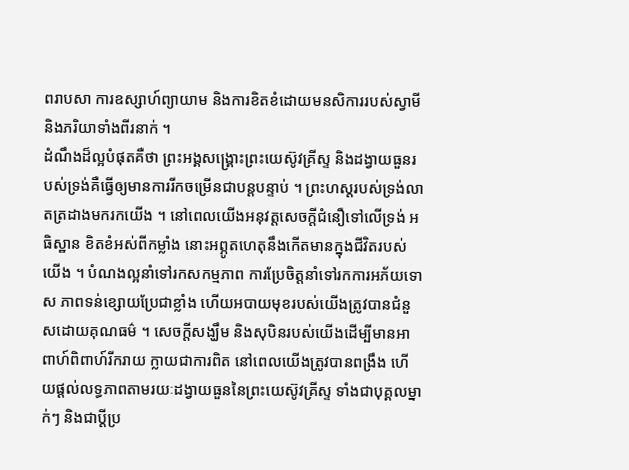ពរាបសា ការឧស្សាហ៍ព្យាយាម និងការខិតខំដោយមនសិការរបស់ស្វាមី និងភរិយាទាំងពីរនាក់ ។
ដំណឹងដ៏ល្អបំផុតគឺថា ព្រះអង្គសង្គ្រោះព្រះយេស៊ូវគ្រីស្ទ និងដង្វាយធួនរបស់ទ្រង់គឺធ្វើឲ្យមានការរីកចម្រើនជាបន្ដបន្ទាប់ ។ ព្រះហស្តរបស់ទ្រង់លាតត្រដាងមករកយើង ។ នៅពេលយើងអនុវត្តសេចក្ដីជំនឿទៅលើទ្រង់ អធិស្ឋាន ខិតខំអស់ពីកម្លាំង នោះអព្ភូតហេតុនឹងកើតមានក្នុងជីវិតរបស់យើង ។ បំណងល្អនាំទៅរកសកម្មភាព ការប្រែចិត្តនាំទៅរកការអភ័យទោស ភាពទន់ខ្សោយប្រែជាខ្លាំង ហើយអបាយមុខរបស់យើងត្រូវបានជំនួសដោយគុណធម៌ ។ សេចក្ដីសង្ឃឹម និងសុបិនរបស់យើងដើម្បីមានអាពាហ៍ពិពាហ៍រីករាយ ក្លាយជាការពិត នៅពេលយើងត្រូវបានពង្រឹង ហើយផ្ដល់លទ្ធភាពតាមរយៈដង្វាយធួននៃព្រះយេស៊ូវគ្រីស្ទ ទាំងជាបុគ្គលម្នាក់ៗ និងជាប្ដីប្រ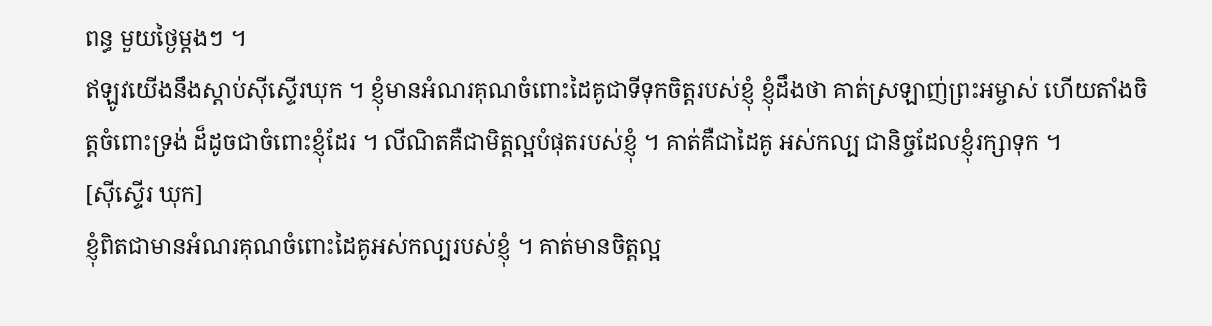ពន្ធ មួយថ្ងៃម្ដងៗ ។
ឥឡូវយើងនឹងស្ដាប់ស៊ីស្ទើរឃុក ។ ខ្ញុំមានអំណរគុណចំពោះដៃគូជាទីទុកចិត្តរបស់ខ្ញុំ ខ្ញុំដឹងថា គាត់ស្រឡាញ់ព្រះអម្ចាស់ ហើយតាំងចិត្តចំពោះទ្រង់ ដ៏ដូចជាចំពោះខ្ញុំដែរ ។ លីណិតគឺជាមិត្តល្អបំផុតរបស់ខ្ញុំ ។ គាត់គឺជាដៃគូ អស់កល្ប ជានិច្ចដែលខ្ញុំរក្សាទុក ។
[ស៊ីស្ទើរ ឃុក]
ខ្ញុំពិតជាមានអំណរគុណចំពោះដៃគូអស់កល្បរបស់ខ្ញុំ ។ គាត់មានចិត្តល្អ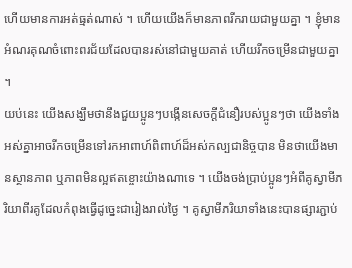ហើយមានការអត់ធ្មត់ណាស់ ។ ហើយយើងក៏មានភាពរីករាយជាមួយគ្នា ។ ខ្ញុំមានអំណរគុណចំពោះពរជ័យដែលបានរស់នៅជាមួយគាត់ ហើយរីកចម្រើនជាមួយគ្នា ។
យប់នេះ យើងសង្ឃឹមថានឹងជួយប្អូនៗបង្កើនសេចក្ដីជំនឿរបស់ប្អូនៗថា យើងទាំងអស់គ្នាអាចរីកចម្រើនទៅរកអាពាហ៍ពិពាហ៍ដ៏អស់កល្បជានិច្ចបាន មិនថាយើងមានស្ថានភាព ឬភាពមិនល្អឥតខ្ចោះយ៉ាងណាទេ ។ យើងចង់ប្រាប់ប្អូនៗអំពីគូស្វាមីភរិយាពីរគូដែលកំពុងធ្វើដូច្នេះជារៀងរាល់ថ្ងៃ ។ គូស្វាមីភរិយាទាំងនេះបានផ្សារភ្ជាប់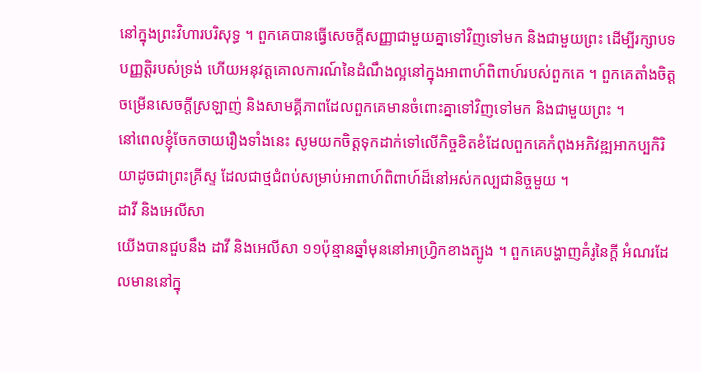នៅក្នុងព្រះវិហារបរិសុទ្ធ ។ ពួកគេបានធ្វើសេចក្ដីសញ្ញាជាមួយគ្នាទៅវិញទៅមក និងជាមួយព្រះ ដើម្បីរក្សាបទបញ្ញត្តិរបស់ទ្រង់ ហើយអនុវត្តគោលការណ៍នៃដំណឹងល្អនៅក្នុងអាពាហ៍ពិពាហ៍របស់ពួកគេ ។ ពួកគេតាំងចិត្តចម្រើនសេចក្ដីស្រឡាញ់ និងសាមគ្គីភាពដែលពួកគេមានចំពោះគ្នាទៅវិញទៅមក និងជាមួយព្រះ ។
នៅពេលខ្ញុំចែកចាយរឿងទាំងនេះ សូមយកចិត្តទុកដាក់ទៅលើកិច្ចខិតខំដែលពួកគេកំពុងអភិវឌ្ឍអាកប្បកិរិយាដូចជាព្រះគ្រីស្ទ ដែលជាថ្មជំពប់សម្រាប់អាពាហ៍ពិពាហ៍ដ៏នៅអស់កល្បជានិច្ចមួយ ។
ដាវី និងអេលីសា
យើងបានជួបនឹង ដាវី និងអេលីសា ១១ប៉ុន្មានឆ្នាំមុននៅអាហ្វ្រិកខាងត្បូង ។ ពួកគេបង្ហាញគំរូនៃក្ដី អំណរដែលមាននៅក្នុ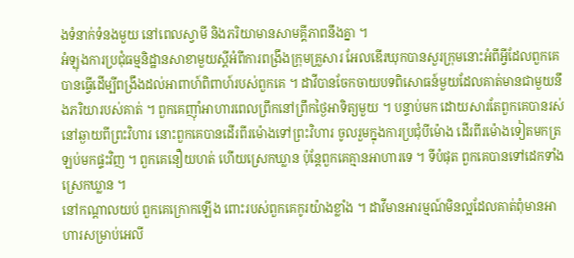ងទំនាក់ទំនងមួយ នៅពេលស្វាមី និងភរិយាមានសាមគ្គីភាពនឹងគ្នា ។
អំឡុងការប្រជុំធម្មនិដ្ឋានសាខាមួយស្ដីអំពីការពង្រឹងក្រុមគ្រួសារ អែលឌើរឃុកបានសួរក្រុមនោះអំពីអ្វីដែលពួកគេបានធ្វើដើម្បីពង្រឹងដល់អាពាហ៍ពិពាហ៍របស់ពួកគេ ។ ដាវីបានចែកចាយបទពិសោធន៍មួយដែលគាត់មានជាមួយនឹងភរិយារបស់គាត់ ។ ពួកគេញ៉ាំអាហារពេលព្រឹកនៅព្រឹកថ្ងៃអាទិត្យមួយ ។ បន្ទាប់មក ដោយសារតែពួកគេបានរស់នៅឆ្ងាយពីព្រះវិហារ នោះពួកគេបានដើរពីរម៉ោងទៅព្រះវិហារ ចូលរួមក្នុងការប្រជុំបីម៉ោង ដើរពីរម៉ោងទៀតមកត្រឡប់មកផ្ទះវិញ ។ ពួកគេនឿយហត់ ហើយស្រេកឃ្លាន ប៉ុន្តែពួកគេគ្មានអាហារទេ ។ ទីបំផុត ពួកគេបានទៅដេកទាំងស្រេកឃ្លាន ។
នៅកណ្ដាលយប់ ពួកគេក្រោកឡើង ពោះរបស់ពួកគេកូរយ៉ាងខ្លាំង ។ ដាវីមានអារម្មណ៍មិនល្អដែលគាត់ពុំមានអាហារសម្រាប់អេលី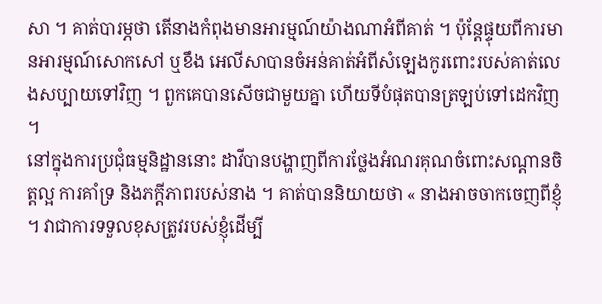សា ។ គាត់បារម្ភថា តើនាងកំពុងមានអារម្មណ៍យ៉ាងណាអំពីគាត់ ។ ប៉ុន្តែផ្ទុយពីការមានអារម្មណ៍សោកសៅ ឬខឹង អេលីសាបានចំអន់គាត់អំពីសំឡេងកូរពោះរបស់គាត់លេងសប្បាយទៅវិញ ។ ពួកគេបានសើចជាមួយគ្នា ហើយទីបំផុតបានត្រឡប់ទៅដេកវិញ ។
នៅក្នុងការប្រជុំធម្មនិដ្ឋាននោះ ដាវីបានបង្ហាញពីការថ្លែងអំណរគុណចំពោះសណ្ដានចិត្តល្អ ការគាំទ្រ និងភក្ដីភាពរបស់នាង ។ គាត់បាននិយាយថា « នាងអាចចាកចេញពីខ្ញុំ ។ វាជាការទទួលខុសត្រូវរបស់ខ្ញុំដើម្បី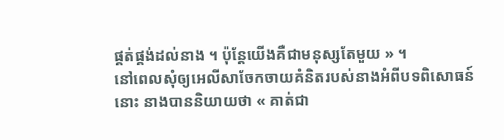ផ្គត់ផ្គង់ដល់នាង ។ ប៉ុន្តែយើងគឺជាមនុស្សតែមួយ » ។
នៅពេលសុំឲ្យអេលីសាចែកចាយគំនិតរបស់នាងអំពីបទពិសោធន៍នោះ នាងបាននិយាយថា « គាត់ជា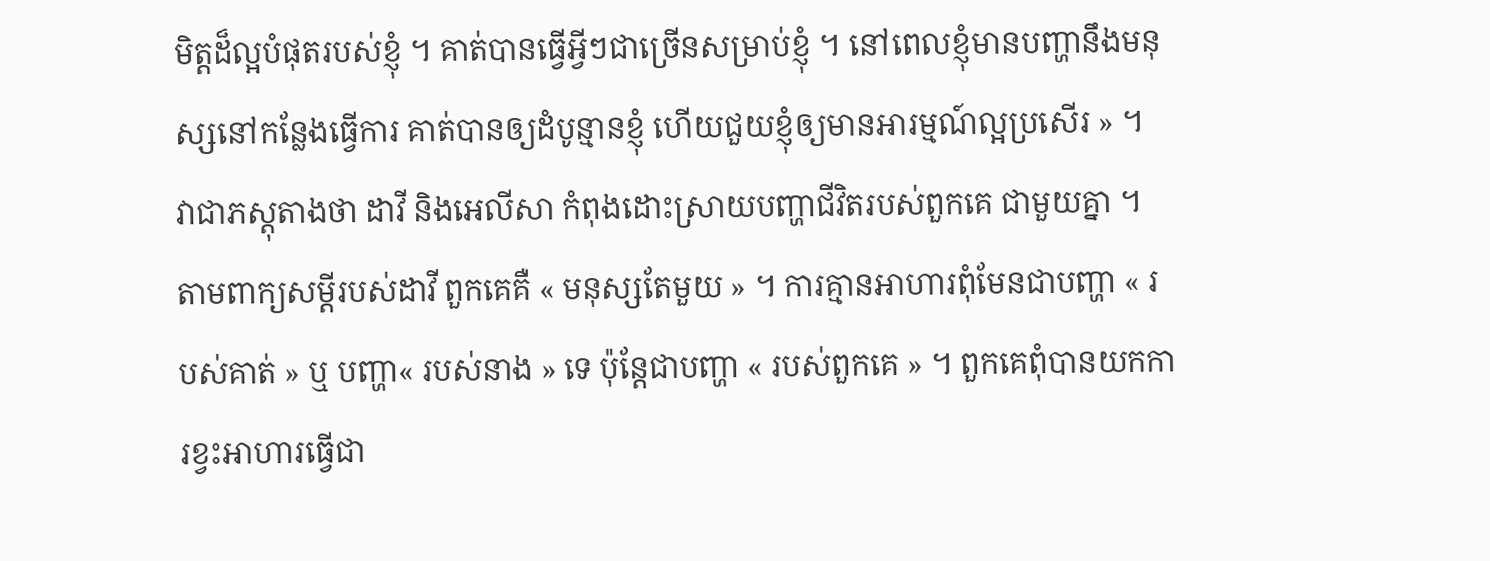មិត្តដ៏ល្អបំផុតរបស់ខ្ញុំ ។ គាត់បានធ្វើអ្វីៗជាច្រើនសម្រាប់ខ្ញុំ ។ នៅពេលខ្ញុំមានបញ្ហានឹងមនុស្សនៅកន្លែងធ្វើការ គាត់បានឲ្យដំបូន្មានខ្ញុំ ហើយជួយខ្ញុំឲ្យមានអារម្មណ៍ល្អប្រសើរ » ។
វាជាភស្ដុតាងថា ដាវី និងអេលីសា កំពុងដោះស្រាយបញ្ហាជីវិតរបស់ពួកគេ ជាមួយគ្នា ។ តាមពាក្យសម្ដីរបស់ដាវី ពួកគេគឺ « មនុស្សតែមួយ » ។ ការគ្មានអាហារពុំមែនជាបញ្ហា « របស់គាត់ » ឬ បញ្ហា« របស់នាង » ទេ ប៉ុន្តែជាបញ្ហា « របស់ពួកគេ » ។ ពួកគេពុំបានយកការខ្វះអាហារធ្វើជា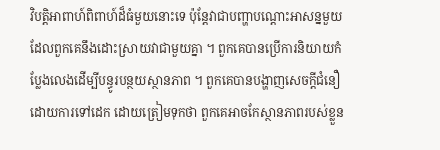វិបត្តិអាពាហ៍ពិពាហ៍ដ៏ធំមួយនោះទេ ប៉ុន្តែវាជាបញ្ហាបណ្ដោះអាសន្នមួយដែលពួកគេនឹងដោះស្រាយវាជាមួយគ្នា ។ ពួកគេបានប្រើការនិយាយកំប្លែងលេងដើម្បីបន្ធូរបន្ថយស្ថានភាព ។ ពួកគេបានបង្ហាញសេចក្ដីជំនឿដោយការទៅដេក ដោយត្រៀមទុកថា ពួកគេអាចកែស្ថានភាពរបស់ខ្លួន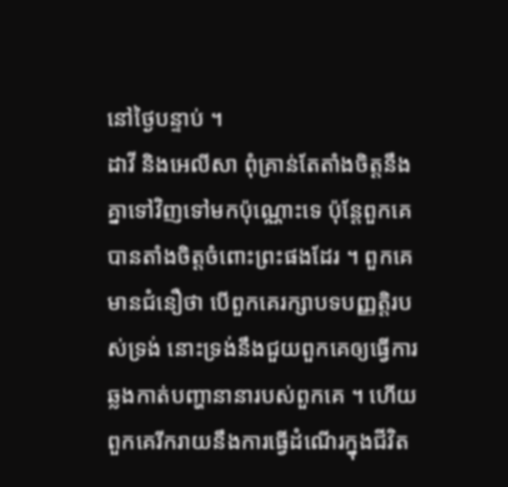នៅថ្ងៃបន្ទាប់ ។
ដាវី និងអេលីសា ពុំគ្រាន់តែតាំងចិត្តនឹងគ្នាទៅវិញទៅមកប៉ុណ្ណោះទេ ប៉ុន្តែពួកគេបានតាំងចិត្តចំពោះព្រះផងដែរ ។ ពួកគេមានជំនឿថា បើពួកគេរក្សាបទបញ្ញត្តិរបស់ទ្រង់ នោះទ្រង់នឹងជួយពួកគេឲ្យធ្វើការឆ្លងកាត់បញ្ហានានារបស់ពួកគេ ។ ហើយពួកគេរីករាយនឹងការធ្វើដំណើរក្នុងជីវិត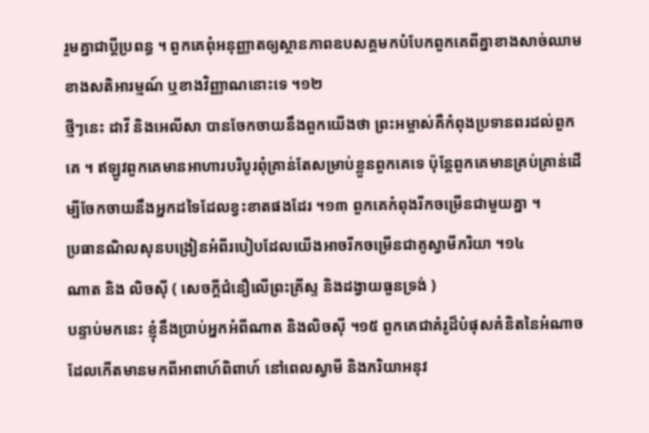រួមគ្នាជាប្ដីប្រពន្ធ ។ ពួកគេពុំអនុញ្ញាតឲ្យស្ថានភាពឧបសគ្គមកបំបែកពួកគេពីគ្នាខាងសាច់ឈាម ខាងសតិអារម្មណ៍ ឬខាងវិញ្ញាណនោះទេ ។១២
ថ្មីៗនេះ ដាវី និងអេលីសា បានចែកចាយនឹងពួកយើងថា ព្រះអម្ចាស់គឺកំពុងប្រទានពរដល់ពួកគេ ។ ឥឡូវពួកគេមានអាហារបរិបូរពុំគ្រាន់តែសម្រាប់ខ្លួនពួកគេទេ ប៉ុន្តែពួកគេមានគ្រប់គ្រាន់ដើម្បីចែកចាយនឹងអ្នកដទៃដែលខ្វះខាតផងដែរ ។១៣ ពួកគេកំពុងរីកចម្រើនជាមួយគ្នា ។
ប្រធានណិលសុនបង្រៀនអំពីរបៀបដែលយើងអាចរីកចម្រើនជាគូស្វាមីភរិយា ។១៤
ណាត និង លិចស៊ី ( សេចក្ដីជំនឿលើព្រះគ្រីស្ទ និងដង្វាយធួនទ្រង់ )
បន្ទាប់មកនេះ ខ្ញុំនឹងប្រាប់អ្នកអំពីណាត និងលិចស៊ី ។១៥ ពួកគេជាគំរូដ៏បំផុសគំនិតនៃអំណាចដែលកើតមានមកពីអាពាហ៍ពិពាហ៍ នៅពេលស្វាមី និងភរិយាអនុវ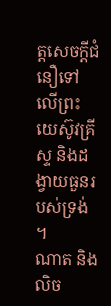ត្តសេចក្ដីជំនឿទៅលើព្រះយេស៊ូវគ្រីស្ទ និងដង្វាយធួនរបស់ទ្រង់ ។
ណាត និងលិច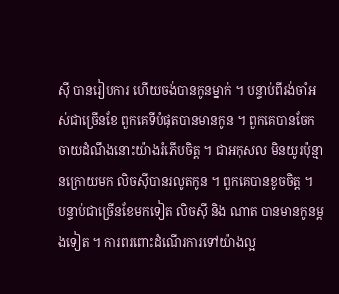ស៊ី បានរៀបការ ហើយចង់បានកូនម្នាក់ ។ បន្ទាប់ពីរង់ចាំអស់ជាច្រើនខែ ពួកគេទីបំផុតបានមានកូន ។ ពួកគេបានចែកចាយដំណឹងនោះយ៉ាងរំភើបចិត្ត ។ ជាអកុសល មិនយូរប៉ុន្មានក្រោយមក លិចស៊ីបានរលូតកូន ។ ពួកគេបានខូចចិត្ត ។
បន្ទាប់ជាច្រើនខែមកទៀត លិចស៊ី និង ណាត បានមានកូនម្ដងទៀត ។ ការពរពោះដំណើរការទៅយ៉ាងល្អ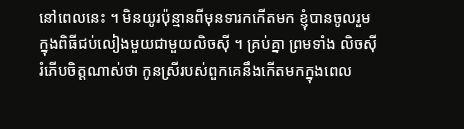នៅពេលនេះ ។ មិនយូរប៉ុន្មានពីមុនទារកកើតមក ខ្ញុំបានចូលរួមក្នុងពិធីជប់លៀងមួយជាមួយលិចស៊ី ។ គ្រប់គ្នា ព្រមទាំង លិចស៊ីរំភើបចិត្តណាស់ថា កូនស្រីរបស់ពួកគេនឹងកើតមកក្នុងពេល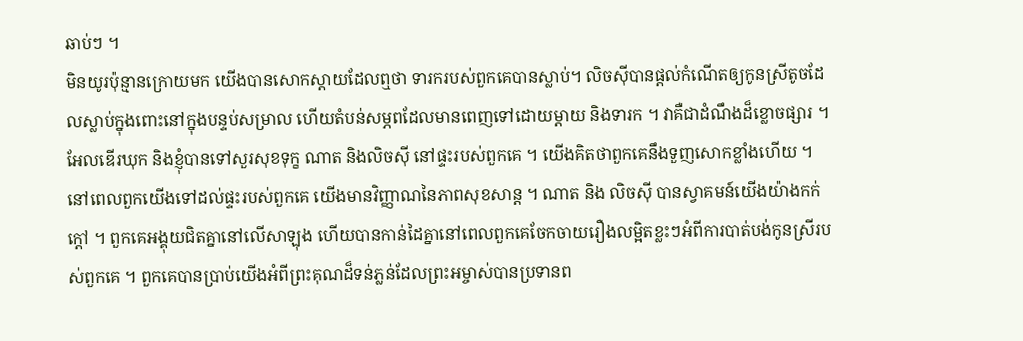ឆាប់ៗ ។
មិនយូរប៉ុន្មានក្រោយមក យើងបានសោកស្ដាយដែលឮថា ទារករបស់ពួកគេបានស្លាប់។ លិចស៊ីបានផ្ដល់កំណើតឲ្យកូនស្រីតូចដែលស្លាប់ក្នុងពោះនៅក្នុងបន្ទប់សម្រាល ហើយតំបន់សម្ភពដែលមានពេញទៅដោយម្ដាយ និងទារក ។ វាគឺជាដំណឹងដ៏ខ្លោចផ្សារ ។ អែលឌើរឃុក និងខ្ញុំបានទៅសួរសុខទុក្ខ ណាត និងលិចស៊ី នៅផ្ទះរបស់ពួកគេ ។ យើងគិតថាពួកគេនឹងទួញសោកខ្លាំងហើយ ។
នៅពេលពួកយើងទៅដល់ផ្ទះរបស់ពួកគេ យើងមានវិញ្ញាណនៃភាពសុខសាន្ដ ។ ណាត និង លិចស៊ី បានស្វាគមន៍យើងយ៉ាងកក់ក្ដៅ ។ ពួកគេអង្គុយជិតគ្នានៅលើសាឡុង ហើយបានកាន់ដៃគ្នានៅពេលពួកគេចែកចាយរឿងលម្អិតខ្លះៗអំពីការបាត់បង់កូនស្រីរបស់ពួកគេ ។ ពួកគេបានប្រាប់យើងអំពីព្រះគុណដ៏ទន់ភ្លន់ដែលព្រះអម្ចាស់បានប្រទានព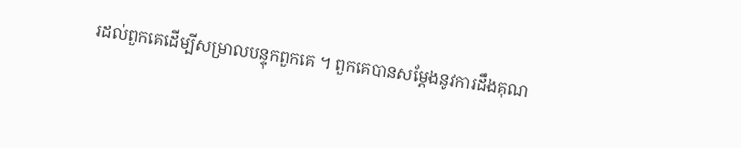រដល់ពួកគេដើម្បីសម្រាលបន្ទុកពួកគេ ។ ពួកគេបានសម្ដែងនូវការដឹងគុណ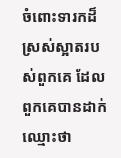ចំពោះទារកដ៏ស្រស់ស្អាតរបស់ពួកគេ ដែលពួកគេបានដាក់ឈ្មោះថា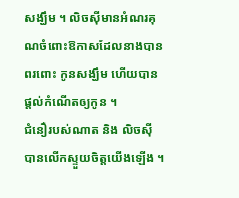សង្ឃឹម ។ លិចស៊ីមានអំណរគុណចំពោះឱកាសដែលនាងបានពរពោះ កូនសង្ឃឹម ហើយបានផ្ដល់កំណើតឲ្យកូន ។
ជំនឿរបស់ណាត និង លិចស៊ី បានលើកស្ទួយចិត្តយើងឡើង ។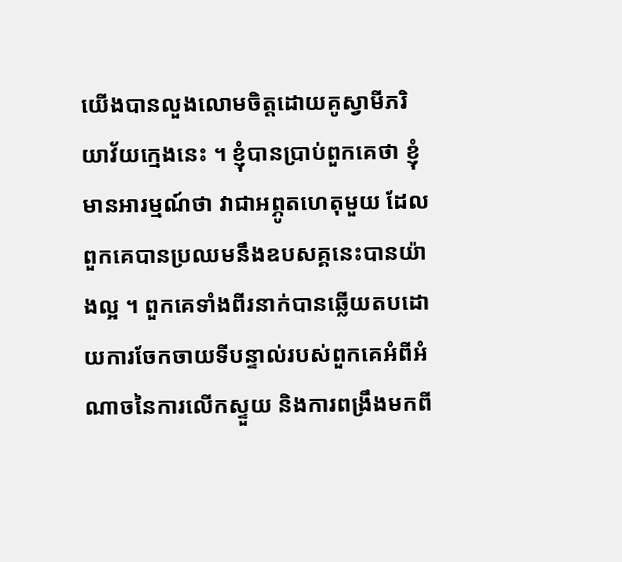យើងបានលួងលោមចិត្តដោយគូស្វាមីភរិយាវ័យក្មេងនេះ ។ ខ្ញុំបានប្រាប់ពួកគេថា ខ្ញុំមានអារម្មណ៍ថា វាជាអព្ភូតហេតុមួយ ដែលពួកគេបានប្រឈមនឹងឧបសគ្គនេះបានយ៉ាងល្អ ។ ពួកគេទាំងពីរនាក់បានឆ្លើយតបដោយការចែកចាយទីបន្ទាល់របស់ពួកគេអំពីអំណាចនៃការលើកស្ទួយ និងការពង្រឹងមកពី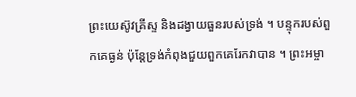ព្រះយេស៊ូវគ្រីស្ទ និងដង្វាយធួនរបស់ទ្រង់ ។ បន្ទុករបស់ពួកគេធ្ងន់ ប៉ុន្តែទ្រង់កំពុងជួយពួកគេរែកវាបាន ។ ព្រះអម្ចា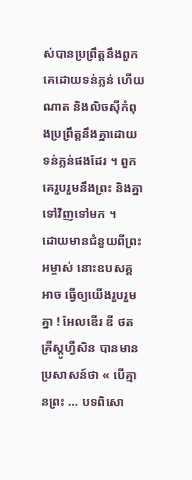ស់បានប្រព្រឹត្តនឹងពួកគេដោយទន់ភ្លន់ ហើយណាត និងលិចស៊ីកំពុងប្រព្រឹត្តនឹងគ្នាដោយទន់ភ្លន់ផងដែរ ។ ពួកគេរួបរួមនឹងព្រះ និងគ្នាទៅវិញទៅមក ។
ដោយមានជំនួយពីព្រះអម្ចាស់ នោះឧបសគ្គ អាច ធ្វើឲ្យយើងរួបរួមគ្នា ! អែលឌើរ ឌី ថត គ្រីស្តូហ្វឺសិន បានមានប្រសាសន៍ថា « បើគ្មានព្រះ … បទពិសោ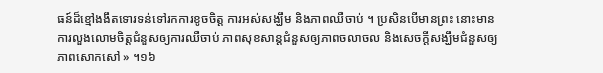ធន៍ដ៏ខ្មៅងងឹតទោរទន់ទៅរកការខូចចិត្ត ការអស់សង្ឃឹម និងភាពឈឺចាប់ ។ ប្រសិនបើមានព្រះ នោះមានការលួងលោមចិត្តជំនួសឲ្យការឈឺចាប់ ភាពសុខសាន្តជំនួសឲ្យភាពចលាចល និងសេចក្ដីសង្ឃឹមជំនួសឲ្យភាពសោកសៅ » ។១៦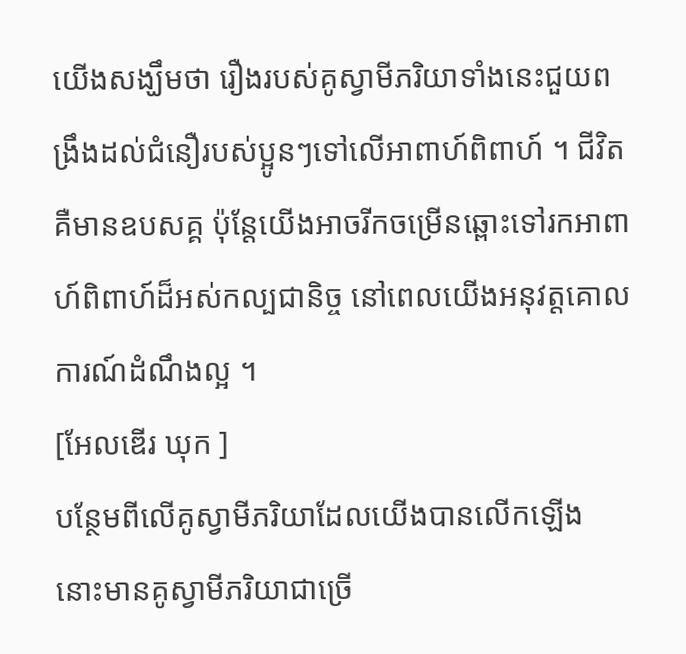យើងសង្ឃឹមថា រឿងរបស់គូស្វាមីភរិយាទាំងនេះជួយពង្រឹងដល់ជំនឿរបស់ប្អូនៗទៅលើអាពាហ៍ពិពាហ៍ ។ ជីវិតគឺមានឧបសគ្គ ប៉ុន្តែយើងអាចរីកចម្រើនឆ្ពោះទៅរកអាពាហ៍ពិពាហ៍ដ៏អស់កល្បជានិច្ច នៅពេលយើងអនុវត្តគោលការណ៍ដំណឹងល្អ ។
[អែលឌើរ ឃុក ]
បន្ថែមពីលើគូស្វាមីភរិយាដែលយើងបានលើកឡើង នោះមានគូស្វាមីភរិយាជាច្រើ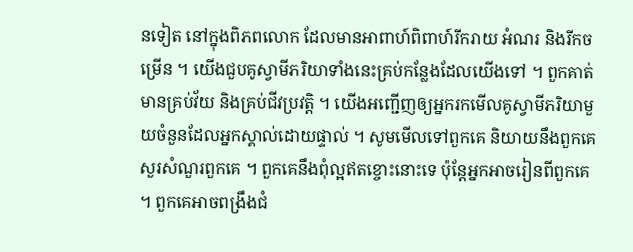នទៀត នៅក្នុងពិភពលោក ដែលមានអាពាហ៍ពិពាហ៍រីករាយ អំណរ និងរីកចម្រើន ។ យើងជួបគូស្វាមីភរិយាទាំងនេះគ្រប់កន្លែងដែលយើងទៅ ។ ពួកគាត់មានគ្រប់វ័យ និងគ្រប់ជីវប្រវត្តិ ។ យើងអញ្ជើញឲ្យអ្នករកមើលគូស្វាមីភរិយាមួយចំនួនដែលអ្នកស្គាល់ដោយផ្ទាល់ ។ សូមមើលទៅពួកគេ និយាយនឹងពួកគេ សួរសំណួរពួកគេ ។ ពួកគេនឹងពុំល្អឥតខ្ចោះនោះទេ ប៉ុន្តែអ្នកអាចរៀនពីពួកគេ ។ ពួកគេអាចពង្រឹងជំ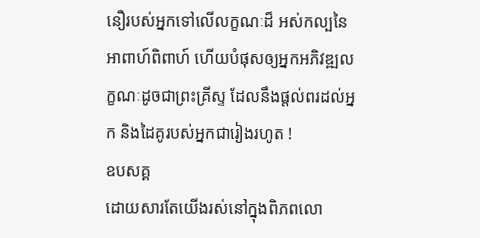នឿរបស់អ្នកទៅលើលក្ខណៈដ៏ អស់កល្បនៃអាពាហ៍ពិពាហ៍ ហើយបំផុសឲ្យអ្នកអភិវឌ្ឍលក្ខណៈដូចជាព្រះគ្រីស្ទ ដែលនឹងផ្តល់ពរដល់អ្នក និងដៃគូរបស់អ្នកជារៀងរហូត !
ឧបសគ្គ
ដោយសារតែយើងរស់នៅក្នុងពិភពលោ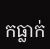កធ្លាក់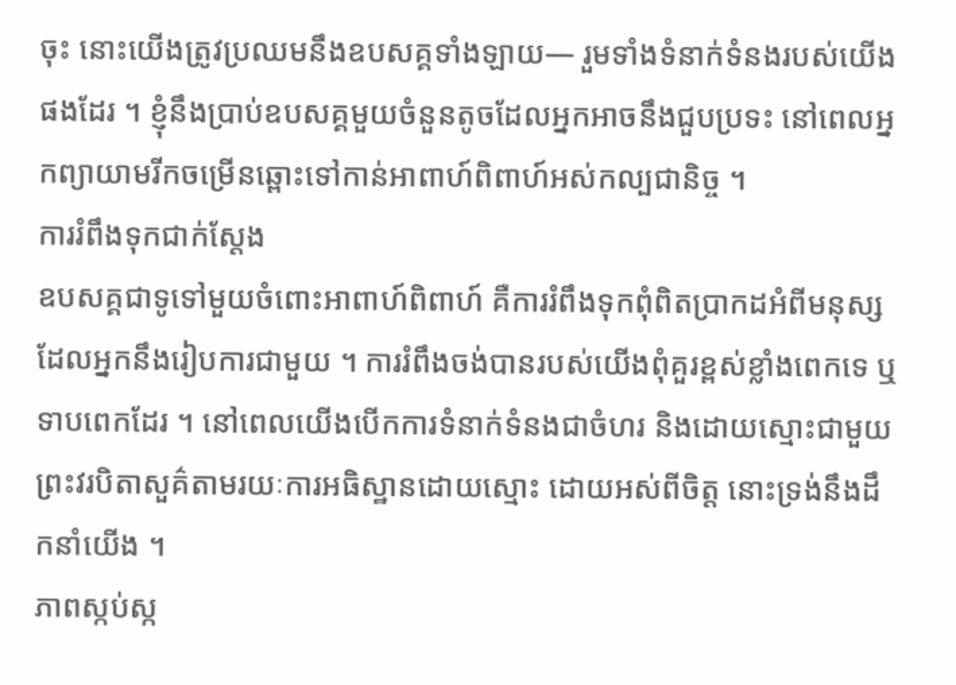ចុះ នោះយើងត្រូវប្រឈមនឹងឧបសគ្គទាំងឡាយ— រួមទាំងទំនាក់ទំនងរបស់យើងផងដែរ ។ ខ្ញុំនឹងប្រាប់ឧបសគ្គមួយចំនួនតូចដែលអ្នកអាចនឹងជួបប្រទះ នៅពេលអ្នកព្យាយាមរីកចម្រើនឆ្ពោះទៅកាន់អាពាហ៍ពិពាហ៍អស់កល្បជានិច្ច ។
ការរំពឹងទុកជាក់ស្ដែង
ឧបសគ្គជាទូទៅមួយចំពោះអាពាហ៍ពិពាហ៍ គឺការរំពឹងទុកពុំពិតប្រាកដអំពីមនុស្សដែលអ្នកនឹងរៀបការជាមួយ ។ ការរំពឹងចង់បានរបស់យើងពុំគួរខ្ពស់ខ្លាំងពេកទេ ឬទាបពេកដែរ ។ នៅពេលយើងបើកការទំនាក់ទំនងជាចំហរ និងដោយស្មោះជាមួយព្រះវរបិតាសួគ៌តាមរយៈការអធិស្ឋានដោយស្មោះ ដោយអស់ពីចិត្ត នោះទ្រង់នឹងដឹកនាំយើង ។
ភាពស្កប់ស្ក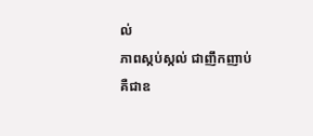ល់
ភាពស្កប់ស្កល់ ជាញឹកញាប់ គឺជាឧ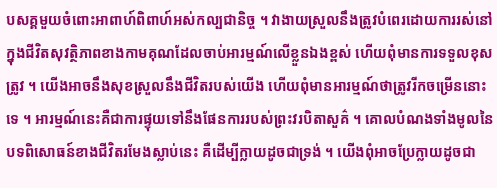បសគ្គមួយចំពោះអាពាហ៍ពិពាហ៍អស់កល្បជានិច្ច ។ វាងាយស្រួលនឹងត្រូវបំពេរដោយការរស់នៅក្នុងជីវិតសុវត្ថិភាពខាងកាមគុណដែលចាប់អារម្មណ៍លើខ្លួនឯងខ្ពស់ ហើយពុំមានការទទួលខុសត្រូវ ។ យើងអាចនឹងសុខស្រួលនឹងជីវិតរបស់យើង ហើយពុំមានអារម្មណ៍ថាត្រូវរីកចម្រើននោះទេ ។ អារម្មណ៍នេះគឺជាការផ្ទុយទៅនឹងផែនការរបស់ព្រះវរបិតាសួគ៌ ។ គោលបំណងទាំងមូលនៃបទពិសោធន៍ខាងជីវិតរមែងស្លាប់នេះ គឺដើម្បីក្លាយដូចជាទ្រង់ ។ យើងពុំអាចប្រែក្លាយដូចជា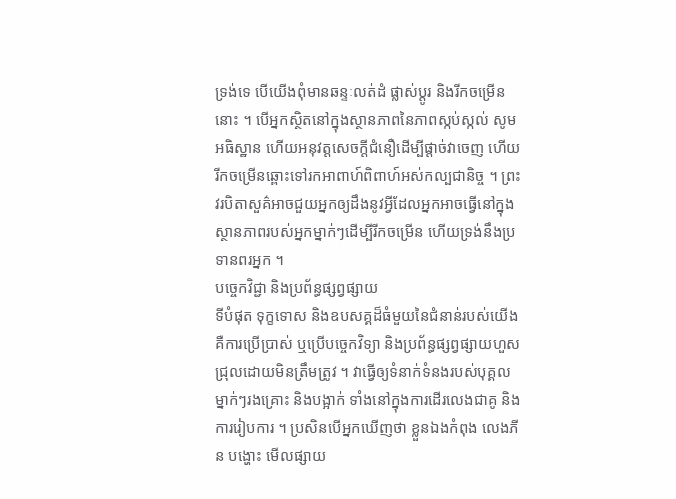ទ្រង់ទេ បើយើងពុំមានឆន្ទៈលត់ដំ ផ្លាស់ប្ដូរ និងរីកចម្រើននោះ ។ បើអ្នកស្ថិតនៅក្នុងស្ថានភាពនៃភាពស្កប់ស្កល់ សូមអធិស្ឋាន ហើយអនុវត្តសេចក្ដីជំនឿដើម្បីផ្ដាច់វាចេញ ហើយរីកចម្រើនឆ្ពោះទៅរកអាពាហ៍ពិពាហ៍អស់កល្បជានិច្ច ។ ព្រះវរបិតាសួគ៌អាចជួយអ្នកឲ្យដឹងនូវអ្វីដែលអ្នកអាចធ្វើនៅក្នុងស្ថានភាពរបស់អ្នកម្នាក់ៗដើម្បីរីកចម្រើន ហើយទ្រង់នឹងប្រទានពរអ្នក ។
បច្ចេកវិជ្ជា និងប្រព័ន្ធផ្សព្វផ្សាយ
ទីបំផុត ទុក្ខទោស និងឧបសគ្គដ៏ធំមួយនៃជំនាន់របស់យើងគឺការប្រើប្រាស់ ឬប្រើបច្ចេកវិទ្យា និងប្រព័ន្ធផ្សព្វផ្សាយហួសជ្រុលដោយមិនត្រឹមត្រូវ ។ វាធ្វើឲ្យទំនាក់ទំនងរបស់បុគ្គលម្នាក់ៗរងគ្រោះ និងបង្អាក់ ទាំងនៅក្នុងការដើរលេងជាគូ និងការរៀបការ ។ ប្រសិនបើអ្នកឃើញថា ខ្លួនឯងកំពុង លេងភីន បង្ហោះ មើលផ្សាយ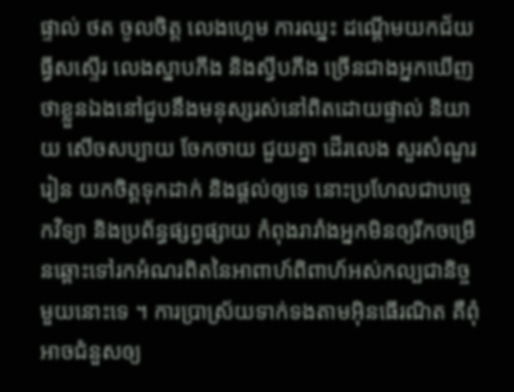ផ្ទាល់ ថត ចូលចិត្ត លេងហ្គេម ការឈ្នះ ដណ្ដើមយកជ័យ ធ្វីសស្ទើរ លេងស្នាបភីង និងស្វីបភីង ច្រើនជាងអ្នកឃើញថាខ្លួនឯងនៅជួបនឹងមនុស្សរស់នៅពិតដោយផ្ទាល់ និយាយ សើចសប្បាយ ចែកចាយ ជួយគ្នា ដើរលេង សួរសំណួរ រៀន យកចិត្តទុកដាក់ និងផ្ដល់ឲ្យទេ នោះប្រហែលជាបច្ចេកវិទ្យា និងប្រព័ន្ធផ្សព្វផ្សាយ កំពុងរារាំងអ្នកមិនឲ្យរីកចម្រើនឆ្ពោះទៅរកអំណរពិតនៃអាពាហ៍ពិពាហ៍អស់កល្បជានិច្ចមួយនោះទេ ។ ការប្រាស្រ័យទាក់ទងតាមអ៊ិនធើរណិត គឺពុំអាចជំនួសឲ្យ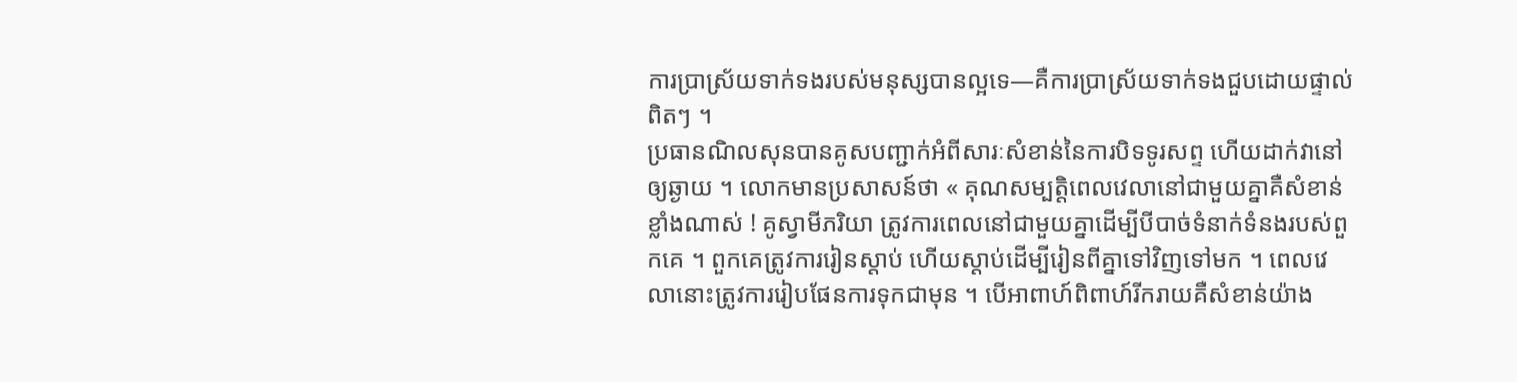ការប្រាស្រ័យទាក់ទងរបស់មនុស្សបានល្អទេ—គឺការប្រាស្រ័យទាក់ទងជួបដោយផ្ទាល់ពិតៗ ។
ប្រធានណិលសុនបានគូសបញ្ជាក់អំពីសារៈសំខាន់នៃការបិទទូរសព្ទ ហើយដាក់វានៅឲ្យឆ្ងាយ ។ លោកមានប្រសាសន៍ថា « គុណសម្បត្តិពេលវេលានៅជាមួយគ្នាគឺសំខាន់ខ្លាំងណាស់ ! គូស្វាមីភរិយា ត្រូវការពេលនៅជាមួយគ្នាដើម្បីបីបាច់ទំនាក់ទំនងរបស់ពួកគេ ។ ពួកគេត្រូវការរៀនស្ដាប់ ហើយស្ដាប់ដើម្បីរៀនពីគ្នាទៅវិញទៅមក ។ ពេលវេលានោះត្រូវការរៀបផែនការទុកជាមុន ។ បើអាពាហ៍ពិពាហ៍រីករាយគឺសំខាន់យ៉ាង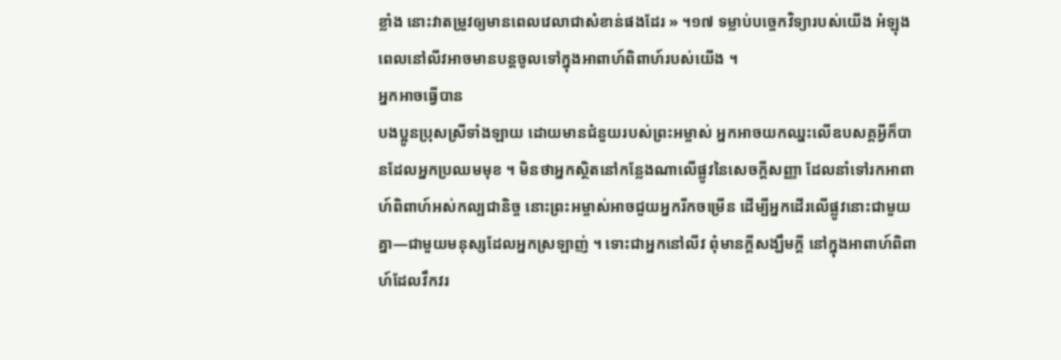ខ្លាំង នោះវាតម្រូវឲ្យមានពេលវេលាជាសំខាន់ផងដែរ » ។១៧ ទម្លាប់បច្ចេកវិទ្យារបស់យើង អំឡុងពេលនៅលីវអាចមានបន្ដចូលទៅក្នុងអាពាហ៍ពិពាហ៍របស់យើង ។
អ្នកអាចធ្វើបាន
បងប្អូនប្រុសស្រីទាំងឡាយ ដោយមានជំនួយរបស់ព្រះអម្ចាស់ អ្នកអាចយកឈ្នះលើឧបសគ្គអ្វីក៏បានដែលអ្នកប្រឈមមុខ ។ មិនថាអ្នកស្ថិតនៅកន្លែងណាលើផ្លូវនៃសេចក្ដីសញ្ញា ដែលនាំទៅរកអាពាហ៍ពិពាហ៍អស់កល្បជានិច្ច នោះព្រះអម្ចាស់អាចជួយអ្នករីកចម្រើន ដើម្បីអ្នកដើរលើផ្លូវនោះជាមួយគ្នា—ជាមួយមនុស្សដែលអ្នកស្រឡាញ់ ។ ទោះជាអ្នកនៅលីវ ពុំមានក្ដីសង្ឃឹមក្ដី នៅក្នុងអាពាហ៍ពិពាហ៍ដែលវឹកវរ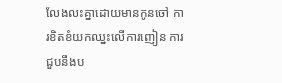លែងលះគ្នាដោយមានកូនចៅ ការខិតខំយកឈ្នះលើការញៀន ការជួបនឹងប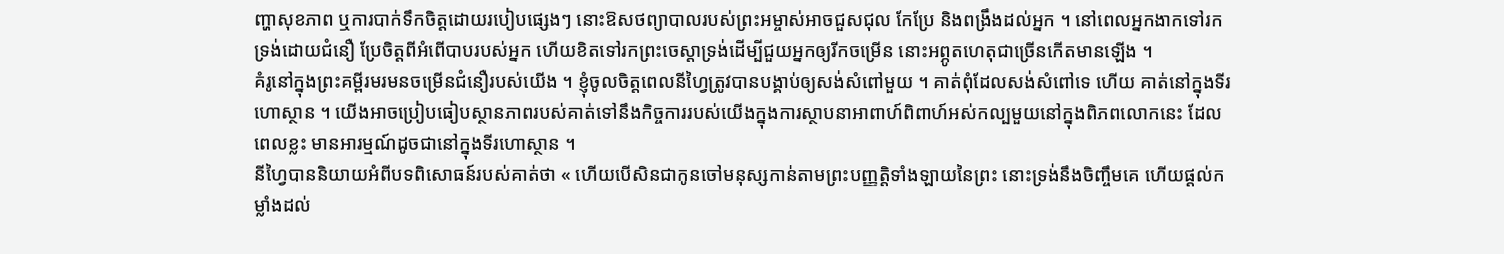ញ្ហាសុខភាព ឬការបាក់ទឹកចិត្តដោយរបៀបផ្សេងៗ នោះឱសថព្យាបាលរបស់ព្រះអម្ចាស់អាចជួសជុល កែប្រែ និងពង្រឹងដល់អ្នក ។ នៅពេលអ្នកងាកទៅរកទ្រង់ដោយជំនឿ ប្រែចិត្តពីអំពើបាបរបស់អ្នក ហើយខិតទៅរកព្រះចេស្ដាទ្រង់ដើម្បីជួយអ្នកឲ្យរីកចម្រើន នោះអព្ភូតហេតុជាច្រើនកើតមានឡើង ។
គំរូនៅក្នុងព្រះគម្ពីរមរមនចម្រើនជំនឿរបស់យើង ។ ខ្ញុំចូលចិត្តពេលនីហ្វៃត្រូវបានបង្គាប់ឲ្យសង់សំពៅមួយ ។ គាត់ពុំដែលសង់សំពៅទេ ហើយ គាត់នៅក្នុងទីរហោស្ថាន ។ យើងអាចប្រៀបធៀបស្ថានភាពរបស់គាត់ទៅនឹងកិច្ចការរបស់យើងក្នុងការស្ថាបនាអាពាហ៍ពិពាហ៍អស់កល្បមួយនៅក្នុងពិភពលោកនេះ ដែលពេលខ្លះ មានអារម្មណ៍ដូចជានៅក្នុងទីរហោស្ថាន ។
នីហ្វៃបាននិយាយអំពីបទពិសោធន៍របស់គាត់ថា « ហើយបើសិនជាកូនចៅមនុស្សកាន់តាមព្រះបញ្ញត្តិទាំងឡាយនៃព្រះ នោះទ្រង់នឹងចិញ្ចឹមគេ ហើយផ្ដល់កម្លាំងដល់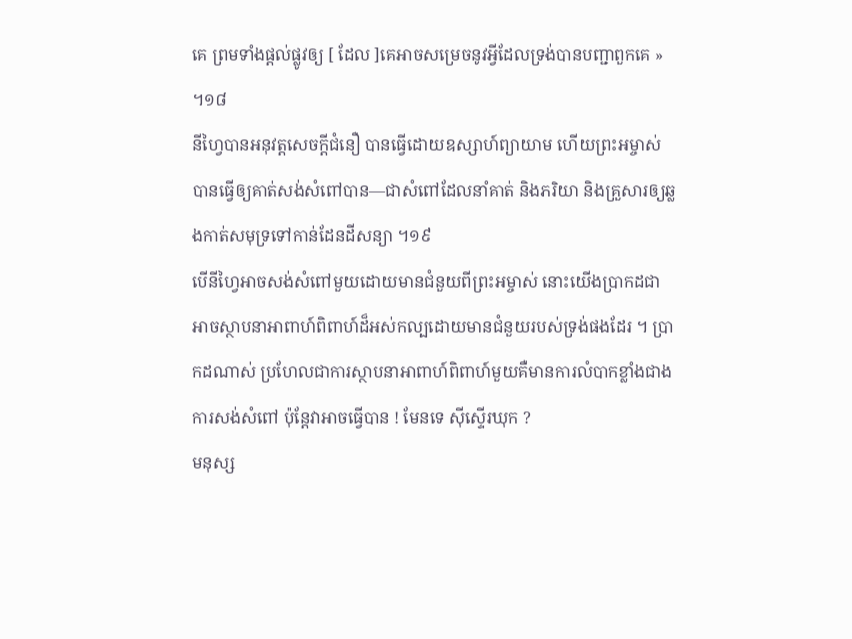គេ ព្រមទាំងផ្ដល់ផ្លូវឲ្យ [ ដែល ]គេអាចសម្រេចនូវអ្វីដែលទ្រង់បានបញ្ជាពួកគេ » ។១៨
នីហ្វៃបានអនុវត្តសេចក្ដីជំនឿ បានធ្វើដោយឧស្សាហ៍ព្យាយាម ហើយព្រះអម្ចាស់បានធ្វើឲ្យគាត់សង់សំពៅបាន—ជាសំពៅដែលនាំគាត់ និងភរិយា និងគ្រួសារឲ្យឆ្លងកាត់សមុទ្រទៅកាន់ដែនដីសន្យា ។១៩
បើនីហ្វៃអាចសង់សំពៅមួយដោយមានជំនួយពីព្រះអម្ចាស់ នោះយើងប្រាកដជាអាចស្ថាបនាអាពាហ៍ពិពាហ៍ដ៏អស់កល្បដោយមានជំនួយរបស់ទ្រង់ផងដែរ ។ ប្រាកដណាស់ ប្រហែលជាការស្ថាបនាអាពាហ៍ពិពាហ៍មួយគឺមានការលំបាកខ្លាំងជាងការសង់សំពៅ ប៉ុន្តែវាអាចធ្វើបាន ! មែនទេ ស៊ីស្ទើរឃុក ?
មនុស្ស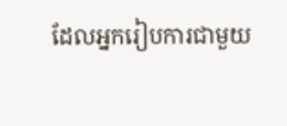ដែលអ្នករៀបការជាមួយ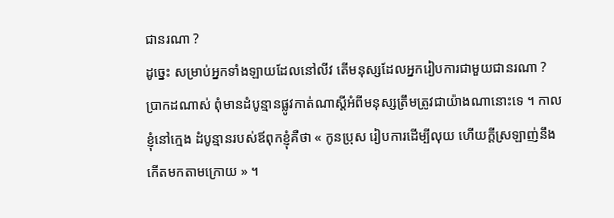ជានរណា ?
ដូច្នេះ សម្រាប់អ្នកទាំងឡាយដែលនៅលីវ តើមនុស្សដែលអ្នករៀបការជាមួយជានរណា ? ប្រាកដណាស់ ពុំមានដំបូន្មានផ្លូវកាត់ណាស្ដីអំពីមនុស្សត្រឹមត្រូវជាយ៉ាងណានោះទេ ។ កាលខ្ញុំនៅក្មេង ដំបូន្មានរបស់ឪពុកខ្ញុំគឺថា « កូនប្រុស រៀបការដើម្បីលុយ ហើយក្ដីស្រឡាញ់នឹងកើតមកតាមក្រោយ » ។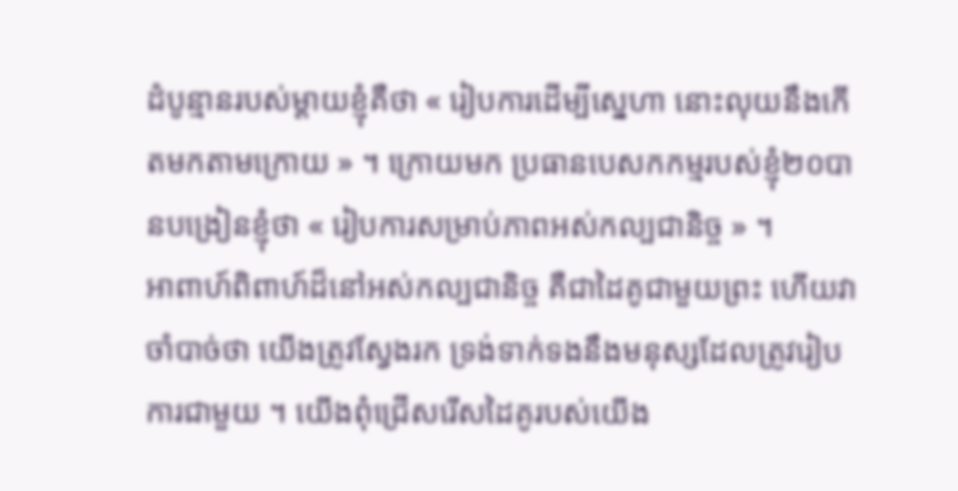ដំបូន្មានរបស់ម្ដាយខ្ញុំគឺថា « រៀបការដើម្បីស្នេហា នោះលុយនឹងកើតមកតាមក្រោយ » ។ ក្រោយមក ប្រធានបេសកកម្មរបស់ខ្ញុំ២០បានបង្រៀនខ្ញុំថា « រៀបការសម្រាប់ភាពអស់កល្បជានិច្ច » ។
អាពាហ៍ពិពាហ៍ដ៏នៅអស់កល្បជានិច្ច គឺជាដៃគូជាមួយព្រះ ហើយវាចាំបាច់ថា យើងត្រូវស្វែងរក ទ្រង់ទាក់ទងនឹងមនុស្សដែលត្រូវរៀបការជាមួយ ។ យើងពុំជ្រើសរើសដៃគូរបស់យើង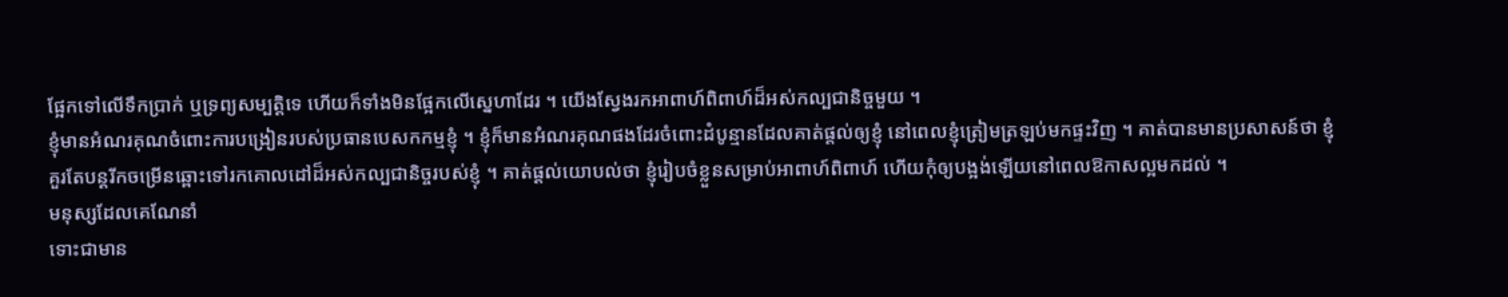ផ្អែកទៅលើទឹកប្រាក់ ឬទ្រព្យសម្បត្តិទេ ហើយក៏ទាំងមិនផ្អែកលើស្នេហាដែរ ។ យើងស្វែងរកអាពាហ៍ពិពាហ៍ដ៏អស់កល្បជានិច្ចមួយ ។
ខ្ញុំមានអំណរគុណចំពោះការបង្រៀនរបស់ប្រធានបេសកកម្មខ្ញុំ ។ ខ្ញុំក៏មានអំណរគុណផងដែរចំពោះដំបូន្មានដែលគាត់ផ្ដល់ឲ្យខ្ញុំ នៅពេលខ្ញុំត្រៀមត្រឡប់មកផ្ទះវិញ ។ គាត់បានមានប្រសាសន៍ថា ខ្ញុំគួរតែបន្ដរីកចម្រើនឆ្ពោះទៅរកគោលដៅដ៏អស់កល្បជានិច្ចរបស់ខ្ញុំ ។ គាត់ផ្ដល់យោបល់ថា ខ្ញុំរៀបចំខ្លួនសម្រាប់អាពាហ៍ពិពាហ៍ ហើយកុំឲ្យបង្អង់ឡើយនៅពេលឱកាសល្អមកដល់ ។
មនុស្សដែលគេណែនាំ
ទោះជាមាន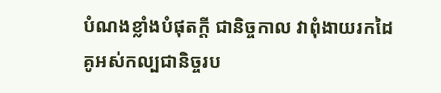បំណងខ្លាំងបំផុតក្ដី ជានិច្ចកាល វាពុំងាយរកដៃគូអស់កល្បជានិច្ចរប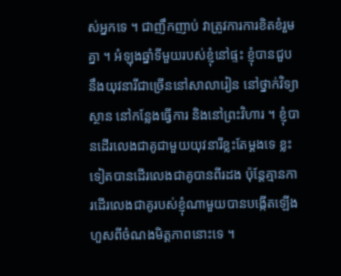ស់អ្នកទេ ។ ជាញឹកញាប់ វាត្រូវការការខិតខំរួមគ្នា ។ អំឡុងឆ្នាំទីមួយរបស់ខ្ញុំនៅផ្ទះ ខ្ញុំបានជួបនឹងយុវនារីជាច្រើននៅសាលារៀន នៅថ្នាក់វិទ្យាស្ថាន នៅកន្លែងធ្វើការ និងនៅព្រះវិហារ ។ ខ្ញុំបានដើរលេងជាគូជាមួយយុវនារីខ្លះតែម្ដងទេ ខ្លះទៀតបានដើរលេងជាគូបានពីរដង ប៉ុន្តែគ្មានការដើរលេងជាគូរបស់ខ្ញុំណាមួយបានបង្កើតឡើងហួសពីចំណងមិត្តភាពនោះទេ ។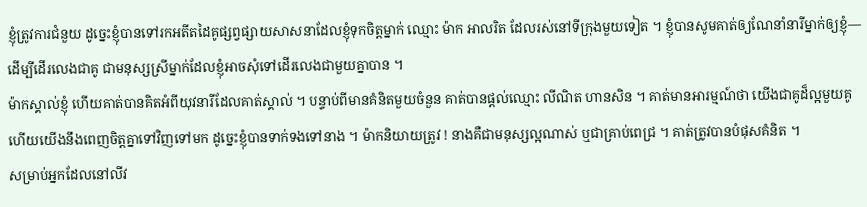ខ្ញុំត្រូវការជំនួយ ដូច្នេះខ្ញុំបានទៅរកអតីតដៃគូផ្សព្វផ្សាយសាសនាដែលខ្ញុំទុកចិត្តម្នាក់ ឈ្មោះ ម៉ាក អាលរិត ដែលរស់នៅទីក្រុងមួយទៀត ។ ខ្ញុំបានសូមគាត់ឲ្យណែនាំនារីម្នាក់ឲ្យខ្ញុំ—ដើម្បីដើរលេងជាគូ ជាមនុស្សស្រីម្នាក់ដែលខ្ញុំអាចសុំទៅដើរលេងជាមួយគ្នាបាន ។
ម៉ាកស្គាល់ខ្ញុំ ហើយគាត់បានគិតអំពីយុវនារីដែលគាត់ស្គាល់ ។ បន្ទាប់ពីមានគំនិតមួយចំនួន គាត់បានផ្ដល់ឈ្មោះ លីណិត ហានសិន ។ គាត់មានអារម្មណ៍ថា យើងជាគូដ៏ល្អមួយគូ ហើយយើងនឹងពេញចិត្តគ្នាទៅវិញទៅមក ដូច្នេះខ្ញុំបានទាក់ទងទៅនាង ។ ម៉ាកនិយាយត្រូវ ! នាងគឺជាមនុស្សល្អណាស់ ឬជាគ្រាប់ពេជ្រ ។ គាត់ត្រូវបានបំផុសគំនិត ។
សម្រាប់អ្នកដែលនៅលីវ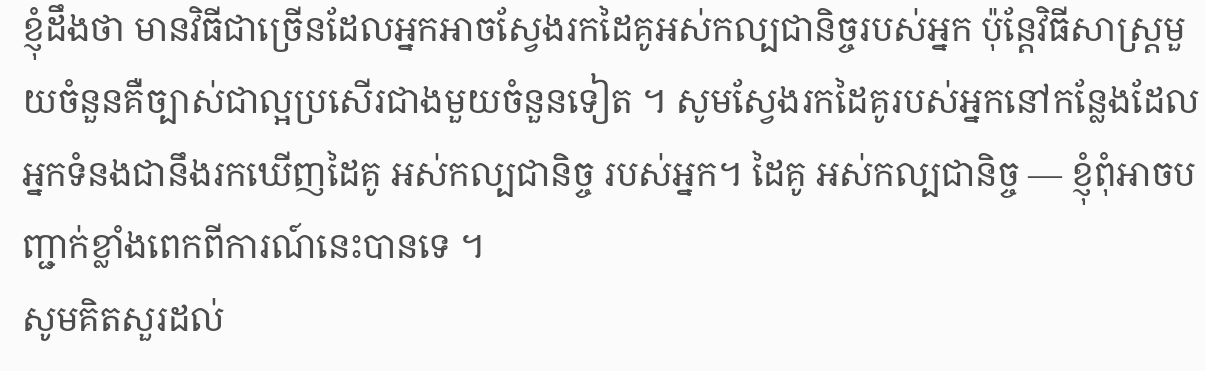ខ្ញុំដឹងថា មានវិធីជាច្រើនដែលអ្នកអាចស្វែងរកដៃគូអស់កល្បជានិច្ចរបស់អ្នក ប៉ុន្តែវិធីសាស្ត្រមួយចំនួនគឺច្បាស់ជាល្អប្រសើរជាងមួយចំនួនទៀត ។ សូមស្វែងរកដៃគូរបស់អ្នកនៅកន្លែងដែលអ្នកទំនងជានឹងរកឃើញដៃគូ អស់កល្បជានិច្ច របស់អ្នក។ ដៃគូ អស់កល្បជានិច្ច — ខ្ញុំពុំអាចបញ្ជាក់ខ្លាំងពេកពីការណ៍នេះបានទេ ។
សូមគិតសួរដល់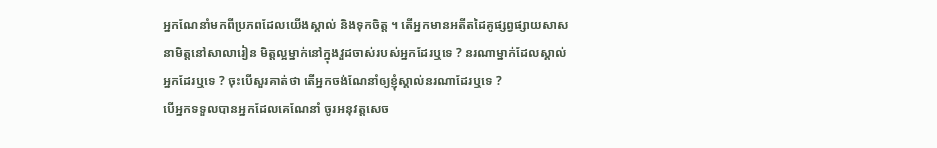អ្នកណែនាំមកពីប្រភពដែលយើងស្គាល់ និងទុកចិត្ត ។ តើអ្នកមានអតីតដៃគូផ្សព្វផ្សាយសាសនាមិត្តនៅសាលារៀន មិត្តល្អម្នាក់នៅក្នុងវួដចាស់របស់អ្នកដែរឬទេ ? នរណាម្នាក់ដែលស្គាល់អ្នកដែរឬទេ ? ចុះបើសួរគាត់ថា តើអ្នកចង់ណែនាំឲ្យខ្ញុំស្គាល់នរណាដែរឬទេ ?
បើអ្នកទទួលបានអ្នកដែលគេណែនាំ ចូរអនុវត្តសេច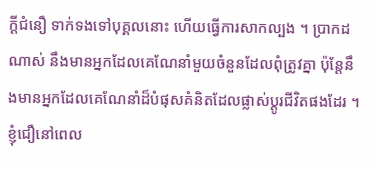ក្ដីជំនឿ ទាក់ទងទៅបុគ្គលនោះ ហើយធ្វើការសាកល្បង ។ ប្រាកដណាស់ នឹងមានអ្នកដែលគេណែនាំមួយចំនួនដែលពុំត្រូវគ្នា ប៉ុន្តែនឹងមានអ្នកដែលគេណែនាំដ៏បំផុសគំនិតដែលផ្លាស់ប្ដូរជីវិតផងដែរ ។ ខ្ញុំជឿនៅពេល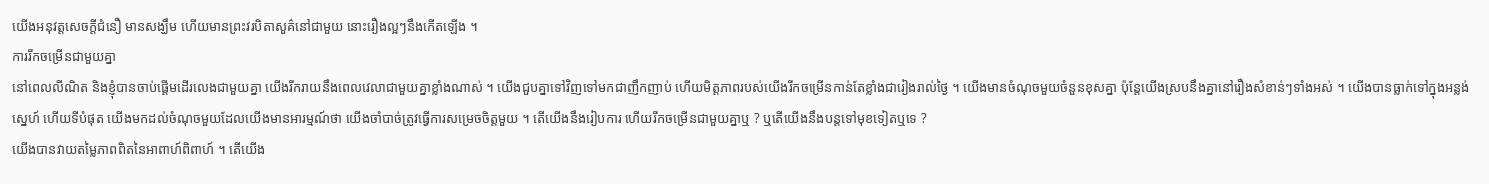យើងអនុវត្តសេចក្ដីជំនឿ មានសង្ឃឹម ហើយមានព្រះវរបិតាសួគ៌នៅជាមួយ នោះរឿងល្អៗនឹងកើតឡើង ។
ការរីកចម្រើនជាមួយគ្នា
នៅពេលលីណិត និងខ្ញុំបានចាប់ផ្ដើមដើរលេងជាមួយគ្នា យើងរីករាយនឹងពេលវេលាជាមួយគ្នាខ្លាំងណាស់ ។ យើងជួបគ្នាទៅវិញទៅមកជាញឹកញាប់ ហើយមិត្តភាពរបស់យើងរីកចម្រើនកាន់តែខ្លាំងជារៀងរាល់ថ្ងៃ ។ យើងមានចំណុចមួយចំនួនខុសគ្នា ប៉ុន្តែយើងស្របនឹងគ្នានៅរឿងសំខាន់ៗទាំងអស់ ។ យើងបានធ្លាក់ទៅក្នុងអន្លង់ស្នេហ៍ ហើយទីបំផុត យើងមកដល់ចំណុចមួយដែលយើងមានអារម្មណ៍ថា យើងចាំបាច់ត្រូវធ្វើការសម្រេចចិត្តមួយ ។ តើយើងនឹងរៀបការ ហើយរីកចម្រើនជាមួយគ្នាឬ ? ឬតើយើងនឹងបន្ដទៅមុខទៀតឬទេ ?
យើងបានវាយតម្លៃភាពពិតនៃអាពាហ៍ពិពាហ៍ ។ តើយើង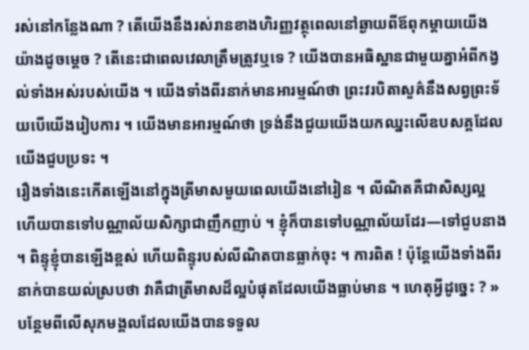រស់នៅកន្លែងណា ? តើយើងនឹងរស់រានខាងហិរញ្ញវត្ថុពេលនៅឆ្ងាយពីឪពុកម្ដាយយើងយ៉ាងដូចម្ដេច ? តើនេះជាពេលវេលាត្រឹមត្រូវឬទេ ? យើងបានអធិស្ឋានជាមួយគ្នាអំពីកង្វល់ទាំងអស់របស់យើង ។ យើងទាំងពីរនាក់មានអារម្មណ៍ថា ព្រះវរបិតាសួគ៌នឹងសព្វព្រះទ័យបើយើងរៀបការ ។ យើងមានអារម្មណ៍ថា ទ្រង់នឹងជួយយើងយកឈ្នះលើឧបសគ្គដែលយើងជួបប្រទះ ។
រឿងទាំងនេះកើតឡើងនៅក្នុងត្រីមាសមួយពេលយើងនៅរៀន ។ លីណិតគឺជាសិស្សល្អ ហើយបានទៅបណ្ណាល័យសិក្សាជាញឹកញាប់ ។ ខ្ញុំក៏បានទៅបណ្ណាល័យដែរ—ទៅជួបនាង ។ ពិន្ទុខ្ញុំបានឡើងខ្ពស់ ហើយពិន្ទុរបស់លីណិតបានធ្លាក់ចុះ ។ ការពិត ! ប៉ុន្តែយើងទាំងពីរនាក់បានយល់ស្របថា វាគឺជាត្រីមាសដ៏ល្អបំផុតដែលយើងធ្លាប់មាន ។ ហេតុអ្វីដូច្នេះ ? » បន្ថែមពីលើសុភមង្គលដែលយើងបានទទួល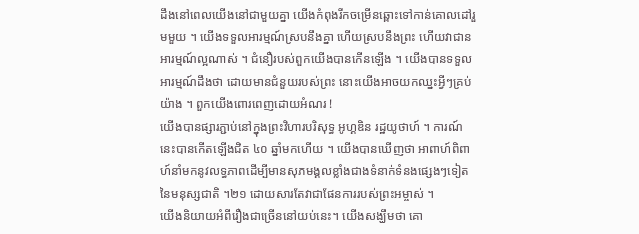ដឹងនៅពេលយើងនៅជាមួយគ្នា យើងកំពុងរីកចម្រើនឆ្ពោះទៅកាន់គោលដៅរួមមួយ ។ យើងទទួលអារម្មណ៍ស្របនឹងគ្នា ហើយស្របនឹងព្រះ ហើយវាជានអារម្មណ៍ល្អណាស់ ។ ជំនឿរបស់ពួកយើងបានកើនឡើង ។ យើងបានទទួលអារម្មណ៍ដឹងថា ដោយមានជំនួយរបស់ព្រះ នោះយើងអាចយកឈ្នះអ្វីៗគ្រប់យ៉ាង ។ ពួកយើងពោរពេញដោយអំណរ !
យើងបានផ្សារភ្ជាប់នៅក្នុងព្រះវិហារបរិសុទ្ធ អូហ្គឌិន រដ្ឋយូថាហ៍ ។ ការណ៍នេះបានកើតឡើងជិត ៤០ ឆ្នាំមកហើយ ។ យើងបានឃើញថា អាពាហ៍ពិពាហ៍នាំមកនូវលទ្ធភាពដើម្បីមានសុភមង្គលខ្លាំងជាងទំនាក់ទំនងផ្សេងៗទៀតនៃមនុស្សជាតិ ។២១ ដោយសារតែវាជាផែនការរបស់ព្រះអម្ចាស់ ។
យើងនិយាយអំពីរឿងជាច្រើននៅយប់នេះ។ យើងសង្ឃឹមថា គោ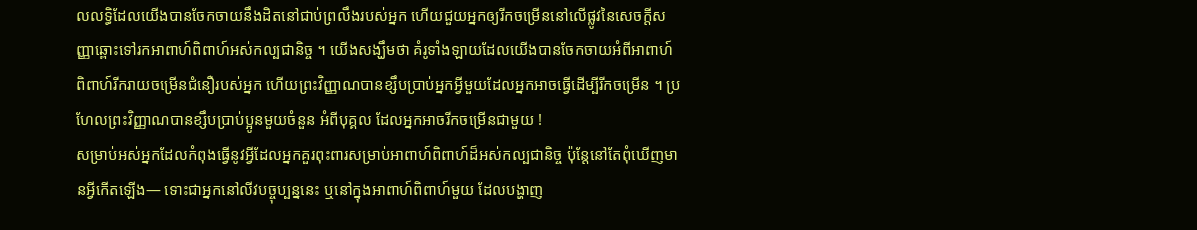លលទ្ធិដែលយើងបានចែកចាយនឹងដិតនៅជាប់ព្រលឹងរបស់អ្នក ហើយជួយអ្នកឲ្យរីកចម្រើននៅលើផ្លូវនៃសេចក្ដីសញ្ញាឆ្ពោះទៅរកអាពាហ៍ពិពាហ៍អស់កល្បជានិច្ច ។ យើងសង្ឃឹមថា គំរូទាំងឡាយដែលយើងបានចែកចាយអំពីអាពាហ៍ពិពាហ៍រីករាយចម្រើនជំនឿរបស់អ្នក ហើយព្រះវិញ្ញាណបានខ្សឹបប្រាប់អ្នកអ្វីមួយដែលអ្នកអាចធ្វើដើម្បីរីកចម្រើន ។ ប្រហែលព្រះវិញ្ញាណបានខ្សឹបប្រាប់ប្អូនមួយចំនួន អំពីបុគ្គល ដែលអ្នកអាចរីកចម្រើនជាមួយ !
សម្រាប់អស់អ្នកដែលកំពុងធ្វើនូវអ្វីដែលអ្នកគួរពុះពារសម្រាប់អាពាហ៍ពិពាហ៍ដ៏អស់កល្បជានិច្ច ប៉ុន្តែនៅតែពុំឃើញមានអ្វីកើតឡើង— ទោះជាអ្នកនៅលីវបច្ចុប្បន្ននេះ ឬនៅក្នុងអាពាហ៍ពិពាហ៍មួយ ដែលបង្ហាញ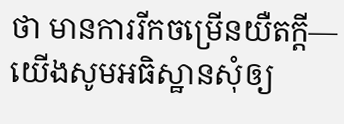ថា មានការរីកចម្រើនយឺតក្ដី— យើងសូមអធិស្ឋានសុំឲ្យ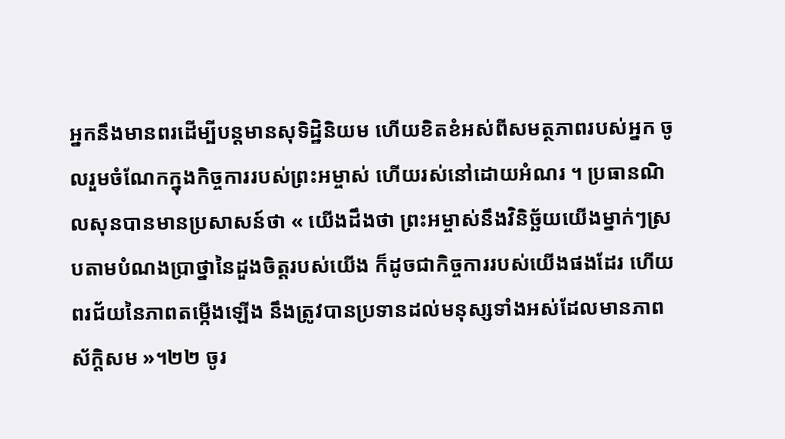អ្នកនឹងមានពរដើម្បីបន្ដមានសុទិដ្ឋិនិយម ហើយខិតខំអស់ពីសមត្ថភាពរបស់អ្នក ចូលរួមចំណែកក្នុងកិច្ចការរបស់ព្រះអម្ចាស់ ហើយរស់នៅដោយអំណរ ។ ប្រធានណិលសុនបានមានប្រសាសន៍ថា « យើងដឹងថា ព្រះអម្ចាស់នឹងវិនិច្ឆ័យយើងម្នាក់ៗស្របតាមបំណងប្រាថ្នានៃដួងចិត្តរបស់យើង ក៏ដូចជាកិច្ចការរបស់យើងផងដែរ ហើយពរជ័យនៃភាពតម្កើងឡើង នឹងត្រូវបានប្រទានដល់មនុស្សទាំងអស់ដែលមានភាពស័ក្ដិសម »។២២ ចូរ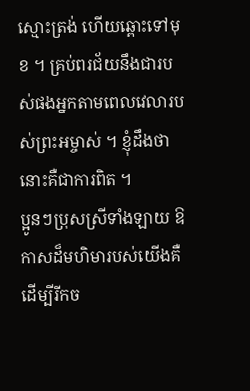ស្មោះត្រង់ ហើយឆ្ពោះទៅមុខ ។ គ្រប់ពរជ័យនឹងជារបស់ផងអ្នកតាមពេលវេលារបស់ព្រះអម្ចាស់ ។ ខ្ញុំដឹងថានោះគឺជាការពិត ។
ប្អូនៗប្រុសស្រីទាំងឡាយ ឱកាសដ៏មហិមារបស់យើងគឺដើម្បីរីកច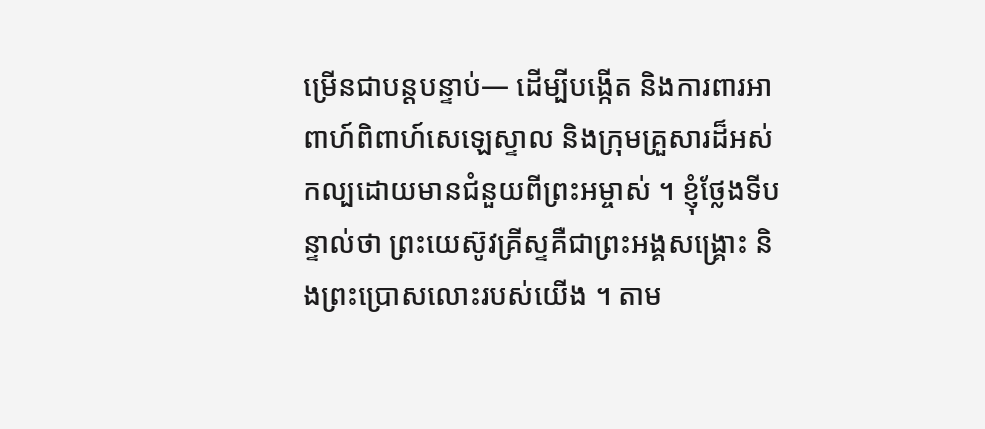ម្រើនជាបន្ដបន្ទាប់— ដើម្បីបង្កើត និងការពារអាពាហ៍ពិពាហ៍សេឡេស្ទាល និងក្រុមគ្រួសារដ៏អស់កល្បដោយមានជំនួយពីព្រះអម្ចាស់ ។ ខ្ញុំថ្លែងទីបន្ទាល់ថា ព្រះយេស៊ូវគ្រីស្ទគឺជាព្រះអង្គសង្គ្រោះ និងព្រះប្រោសលោះរបស់យើង ។ តាម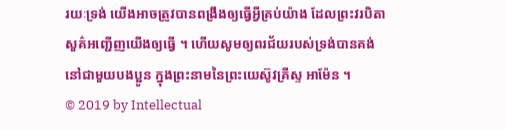រយៈទ្រង់ យើងអាចត្រូវបានពង្រឹងឲ្យធ្វើអ្វីគ្រប់យ៉ាង ដែលព្រះវរបិតាសួគ៌អញ្ជើញយើងឲ្យធ្វើ ។ ហើយសូមឲ្យពរជ័យរបស់ទ្រង់បានគង់នៅជាមួយបងប្អូន ក្នុងព្រះនាមនៃព្រះយេស៊ូវគ្រីស្ទ អាម៉ែន ។
© 2019 by Intellectual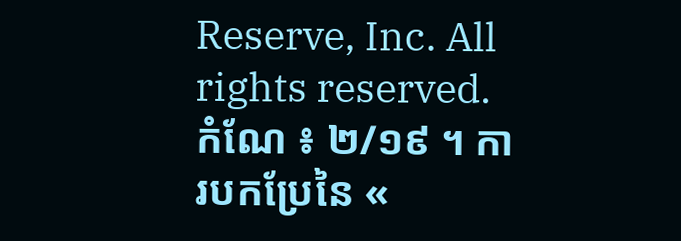Reserve, Inc. All rights reserved. កំណែ ៖ ២/១៩ ។ ការបកប្រែនៃ «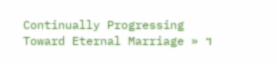Continually Progressing Toward Eternal Marriage » ។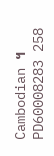Cambodian ។ PD60008283 258